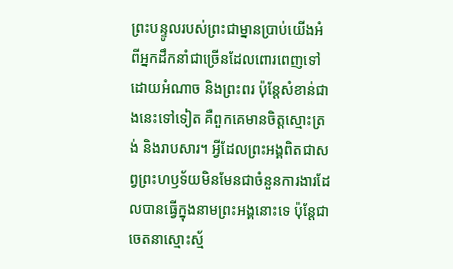ព្រះបន្ទូលរបស់ព្រះជាម្នានប្រាប់យើងអំពីអ្នកដឹកនាំជាច្រើនដែលពោរពេញទៅដោយអំណាច និងព្រះពរ ប៉ុន្តែសំខាន់ជាងនេះទៅទៀត គឺពួកគេមានចិត្តស្មោះត្រង់ និងរាបសារ។ អ្វីដែលព្រះអង្គពិតជាសព្វព្រះហឫទ័យមិនមែនជាចំនួនការងារដែលបានធ្វើក្នុងនាមព្រះអង្គនោះទេ ប៉ុន្តែជាចេតនាស្មោះស្ម័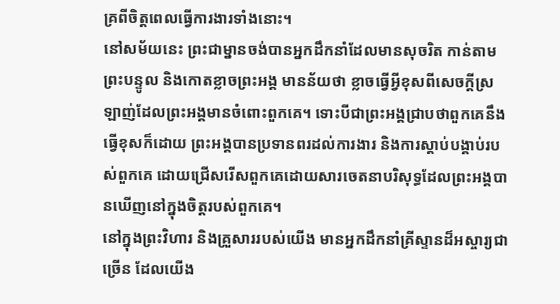គ្រពីចិត្តពេលធ្វើការងារទាំងនោះ។
នៅសម័យនេះ ព្រះជាម្នានចង់បានអ្នកដឹកនាំដែលមានសុចរិត កាន់តាមព្រះបន្ទូល និងកោតខ្លាចព្រះអង្គ មានន័យថា ខ្លាចធ្វើអ្វីខុសពីសេចក្តីស្រឡាញ់ដែលព្រះអង្គមានចំពោះពួកគេ។ ទោះបីជាព្រះអង្គជ្រាបថាពួកគេនឹងធ្វើខុសក៏ដោយ ព្រះអង្គបានប្រទានពរដល់ការងារ និងការស្តាប់បង្គាប់របស់ពួកគេ ដោយជ្រើសរើសពួកគេដោយសារចេតនាបរិសុទ្ធដែលព្រះអង្គបានឃើញនៅក្នុងចិត្តរបស់ពួកគេ។
នៅក្នុងព្រះវិហារ និងគ្រួសាររបស់យើង មានអ្នកដឹកនាំគ្រីស្ទានដ៏អស្ចារ្យជាច្រើន ដែលយើង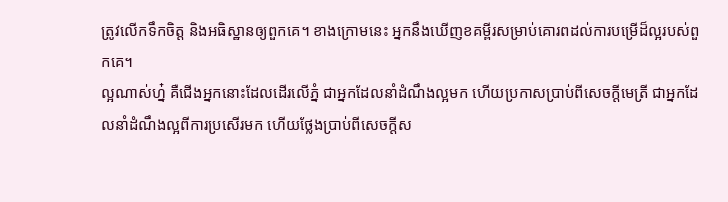ត្រូវលើកទឹកចិត្ត និងអធិស្ឋានឲ្យពួកគេ។ ខាងក្រោមនេះ អ្នកនឹងឃើញខគម្ពីរសម្រាប់គោរពដល់ការបម្រើដ៏ល្អរបស់ពួកគេ។
ល្អណាស់ហ្ន៎ គឺជើងអ្នកនោះដែលដើរលើភ្នំ ជាអ្នកដែលនាំដំណឹងល្អមក ហើយប្រកាសប្រាប់ពីសេចក្ដីមេត្រី ជាអ្នកដែលនាំដំណឹងល្អពីការប្រសើរមក ហើយថ្លែងប្រាប់ពីសេចក្ដីស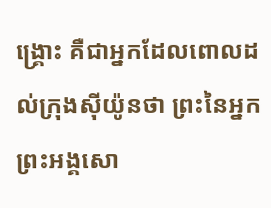ង្គ្រោះ គឺជាអ្នកដែលពោលដល់ក្រុងស៊ីយ៉ូនថា ព្រះនៃអ្នកព្រះអង្គសោ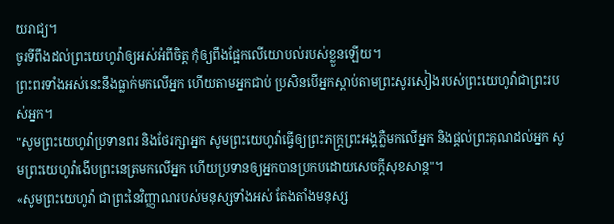យរាជ្យ។
ចូរទីពឹងដល់ព្រះយេហូវ៉ាឲ្យអស់អំពីចិត្ត កុំឲ្យពឹងផ្អែកលើយោបល់របស់ខ្លួនឡើយ។
ព្រះពរទាំងអស់នេះនឹងធ្លាក់មកលើអ្នក ហើយតាមអ្នកជាប់ ប្រសិនបើអ្នកស្តាប់តាមព្រះសូរសៀងរបស់ព្រះយេហូវ៉ាជាព្រះរបស់អ្នក។
"សូមព្រះយេហូវ៉ាប្រទានពរ និងថែរក្សាអ្នក សូមព្រះយេហូវ៉ាធ្វើឲ្យព្រះភក្ត្រព្រះអង្គភ្លឺមកលើអ្នក និងផ្តល់ព្រះគុណដល់អ្នក សូមព្រះយេហូវ៉ាងើបព្រះនេត្រមកលើអ្នក ហើយប្រទានឲ្យអ្នកបានប្រកបដោយសេចក្ដីសុខសាន្ត"។
«សូមព្រះយេហូវ៉ា ជាព្រះនៃវិញ្ញាណរបស់មនុស្សទាំងអស់ តែងតាំងមនុស្ស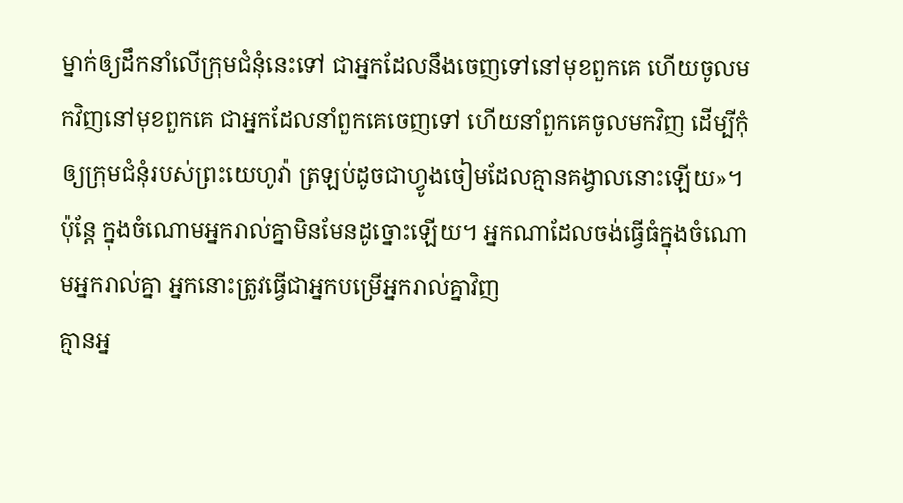ម្នាក់ឲ្យដឹកនាំលើក្រុមជំនុំនេះទៅ ជាអ្នកដែលនឹងចេញទៅនៅមុខពួកគេ ហើយចូលមកវិញនៅមុខពួកគេ ជាអ្នកដែលនាំពួកគេចេញទៅ ហើយនាំពួកគេចូលមកវិញ ដើម្បីកុំឲ្យក្រុមជំនុំរបស់ព្រះយេហូវ៉ា ត្រឡប់ដូចជាហ្វូងចៀមដែលគ្មានគង្វាលនោះឡើយ»។
ប៉ុន្តែ ក្នុងចំណោមអ្នករាល់គ្នាមិនមែនដូច្នោះឡើយ។ អ្នកណាដែលចង់ធ្វើធំក្នុងចំណោមអ្នករាល់គ្នា អ្នកនោះត្រូវធ្វើជាអ្នកបម្រើអ្នករាល់គ្នាវិញ
គ្មានអ្ន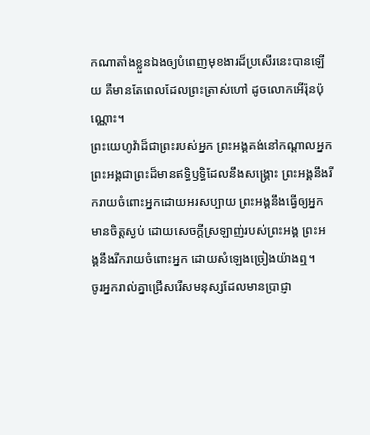កណាតាំងខ្លួនឯងឲ្យបំពេញមុខងារដ៏ប្រសើរនេះបានឡើយ គឺមានតែពេលដែលព្រះត្រាស់ហៅ ដូចលោកអើរ៉ុនប៉ុណ្ណោះ។
ព្រះយេហូវ៉ាដ៏ជាព្រះរបស់អ្នក ព្រះអង្គគង់នៅកណ្ដាលអ្នក ព្រះអង្គជាព្រះដ៏មានឥទ្ធិឫទ្ធិដែលនឹងសង្គ្រោះ ព្រះអង្គនឹងរីករាយចំពោះអ្នកដោយអរសប្បាយ ព្រះអង្គនឹងធ្វើឲ្យអ្នកមានចិត្តស្ងប់ ដោយសេចក្ដីស្រឡាញ់របស់ព្រះអង្គ ព្រះអង្គនឹងរីករាយចំពោះអ្នក ដោយសំឡេងច្រៀងយ៉ាងឮ។
ចូរអ្នករាល់គ្នាជ្រើសរើសមនុស្សដែលមានប្រាជ្ញា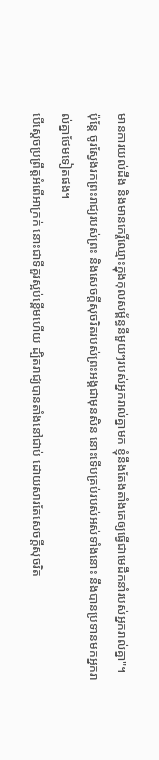មានការយល់ដឹង និងមានកេរ្តិ៍ឈ្មោះក្នុងកុលសម្ព័ន្ធនីមួយៗរបស់អ្នករាល់គ្នាមក ខ្ញុំនឹងតែងតាំងគេឲ្យធ្វើជាមេដឹកនាំរបស់អ្នករាល់គ្នា"។
ប៉ុន្តែ ចូរស្វែងរកព្រះរាជ្យរបស់ព្រះ និងសេចក្តីសុចរិតរបស់ព្រះអង្គជាមុនសិន នោះទើបគ្រប់របស់អស់ទាំងនោះ នឹងបានប្រទានមកអ្នករាល់គ្នាថែមទៀតផង។
បើស្តេចប្រព្រឹត្តអំពើអាក្រក់ នោះជាទីគួរស្អប់ខ្ពើមហើយ ដ្បិតរាជ្យបានតាំងនៅជាប់ ដោយសារតែសេចក្ដីសុចរិត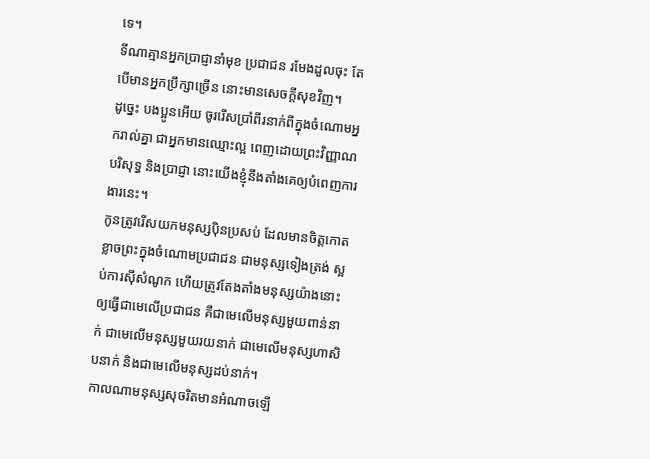ទេ។
ទីណាគ្មានអ្នកប្រាជ្ញានាំមុខ ប្រជាជន រមែងដួលចុះ តែបើមានអ្នកប្រឹក្សាច្រើន នោះមានសេចក្ដីសុខវិញ។
ដូច្នេះ បងប្អូនអើយ ចូររើសប្រាំពីរនាក់ពីក្នុងចំណោមអ្នករាល់គ្នា ជាអ្នកមានឈ្មោះល្អ ពេញដោយព្រះវិញ្ញាណបរិសុទ្ធ និងប្រាជ្ញា នោះយើងខ្ញុំនឹងតាំងគេឲ្យបំពេញការងារនេះ។
កូនត្រូវរើសយកមនុស្សប៉ិនប្រសប់ ដែលមានចិត្តកោតខ្លាចព្រះក្នុងចំណោមប្រជាជន ជាមនុស្សទៀងត្រង់ ស្អប់ការស៊ីសំណូក ហើយត្រូវតែងតាំងមនុស្សយ៉ាងនោះឲ្យធ្វើជាមេលើប្រជាជន គឺជាមេលើមនុស្សមួយពាន់នាក់ ជាមេលើមនុស្សមួយរយនាក់ ជាមេលើមនុស្សហាសិបនាក់ និងជាមេលើមនុស្សដប់នាក់។
កាលណាមនុស្សសុចរិតមានអំណាចឡើ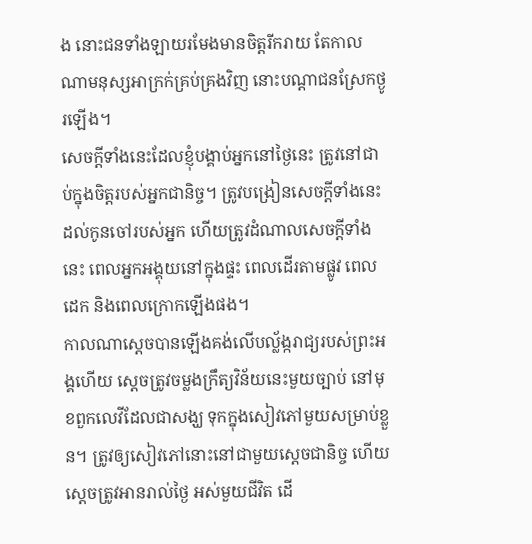ង នោះជនទាំងឡាយរមែងមានចិត្តរីករាយ តែកាលណាមនុស្សអាក្រក់គ្រប់គ្រងវិញ នោះបណ្ដាជនស្រែកថ្ងូរឡើង។
សេចក្ដីទាំងនេះដែលខ្ញុំបង្គាប់អ្នកនៅថ្ងៃនេះ ត្រូវនៅជាប់ក្នុងចិត្តរបស់អ្នកជានិច្ច។ ត្រូវបង្រៀនសេចក្ដីទាំងនេះដល់កូនចៅរបស់អ្នក ហើយត្រូវដំណាលសេចក្ដីទាំងនេះ ពេលអ្នកអង្គុយនៅក្នុងផ្ទះ ពេលដើរតាមផ្លូវ ពេលដេក និងពេលក្រោកឡើងផង។
កាលណាស្តេចបានឡើងគង់លើបល្ល័ង្ករាជ្យរបស់ព្រះអង្គហើយ ស្ដេចត្រូវចម្លងក្រឹត្យវិន័យនេះមួយច្បាប់ នៅមុខពួកលេវីដែលជាសង្ឃ ទុកក្នុងសៀវភៅមួយសម្រាប់ខ្លួន។ ត្រូវឲ្យសៀវភៅនោះនៅជាមួយស្ដេចជានិច្ច ហើយស្ដេចត្រូវអានរាល់ថ្ងៃ អស់មួយជីវិត ដើ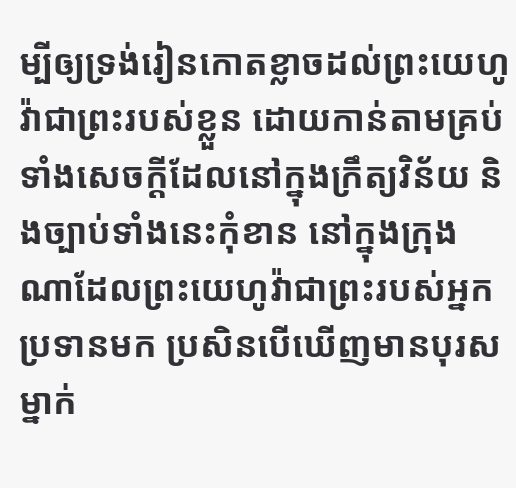ម្បីឲ្យទ្រង់រៀនកោតខ្លាចដល់ព្រះយេហូវ៉ាជាព្រះរបស់ខ្លួន ដោយកាន់តាមគ្រប់ទាំងសេចក្ដីដែលនៅក្នុងក្រឹត្យវិន័យ និងច្បាប់ទាំងនេះកុំខាន នៅក្នុងក្រុងណាដែលព្រះយេហូវ៉ាជាព្រះរបស់អ្នកប្រទានមក ប្រសិនបើឃើញមានបុរសម្នាក់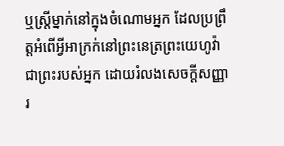ឬស្ដ្រីម្នាក់នៅក្នុងចំណោមអ្នក ដែលប្រព្រឹត្តអំពើអ្វីអាក្រក់នៅព្រះនេត្រព្រះយេហូវ៉ាជាព្រះរបស់អ្នក ដោយរំលងសេចក្ដីសញ្ញារ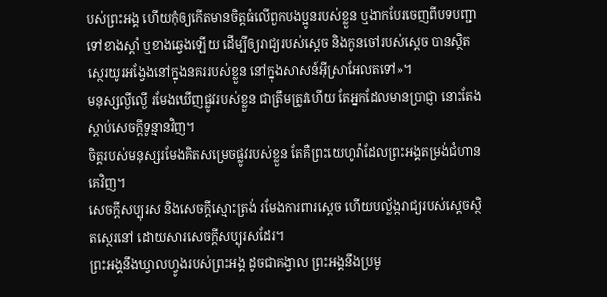បស់ព្រះអង្គ ហើយកុំឲ្យកើតមានចិត្តធំលើពួកបងប្អូនរបស់ខ្លួន ឬងាកបែរចេញពីបទបញ្ជា ទៅខាងស្តាំ ឬខាងឆ្វេងឡើយ ដើម្បីឲ្យរាជ្យរបស់ស្ដេច និងកូនចៅរបស់ស្ដេច បានស្ថិតស្ថេរយូរអង្វែងនៅក្នុងនគររបស់ខ្លួន នៅក្នុងសាសន៍អ៊ីស្រាអែលតទៅ»។
មនុស្សល្ងីល្ងើ រមែងឃើញផ្លូវរបស់ខ្លួន ជាត្រឹមត្រូវហើយ តែអ្នកដែលមានប្រាជ្ញា នោះតែងស្តាប់សេចក្ដីទូន្មានវិញ។
ចិត្តរបស់មនុស្សរមែងគិតសម្រេចផ្លូវរបស់ខ្លួន តែគឺព្រះយេហូវ៉ាដែលព្រះអង្គតម្រង់ជំហានគេវិញ។
សេចក្ដីសប្បុរស និងសេចក្ដីស្មោះត្រង់ រមែងការពារស្តេច ហើយបល្ល័ង្ករាជ្យរបស់ស្ដេចស្ថិតស្ថេរនៅ ដោយសារសេចក្ដីសប្បុរសដែរ។
ព្រះអង្គនឹងឃ្វាលហ្វូងរបស់ព្រះអង្គ ដូចជាគង្វាល ព្រះអង្គនឹងប្រមូ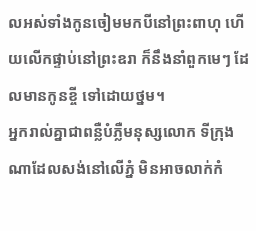លអស់ទាំងកូនចៀមមកបីនៅព្រះពាហុ ហើយលើកផ្ទាប់នៅព្រះឧរា ក៏នឹងនាំពួកមេៗ ដែលមានកូនខ្ចី ទៅដោយថ្នម។
អ្នករាល់គ្នាជាពន្លឺបំភ្លឺមនុស្សលោក ទីក្រុងណាដែលសង់នៅលើភ្នំ មិនអាចលាក់កំ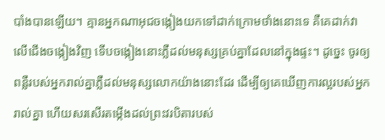បាំងបានឡើយ។ គ្មានអ្នកណាអុជចង្កៀងយកទៅដាក់ក្រោមថាំងនោះទេ គឺគេដាក់វាលើជើងចង្កៀងវិញ ទើបចង្កៀងនោះភ្លឺដល់មនុស្សគ្រប់គ្នាដែលនៅក្នុងផ្ទះ។ ដូច្នេះ ចូរឲ្យពន្លឺរបស់អ្នករាល់គ្នាភ្លឺដល់មនុស្សលោកយ៉ាងនោះដែរ ដើម្បីឲ្យគេឃើញការល្អរបស់អ្នករាល់គ្នា ហើយសរសើរតម្កើងដល់ព្រះវរបិតារបស់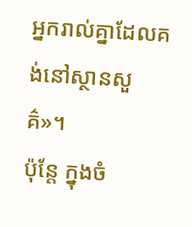អ្នករាល់គ្នាដែលគង់នៅស្ថានសួគ៌»។
ប៉ុន្តែ ក្នុងចំ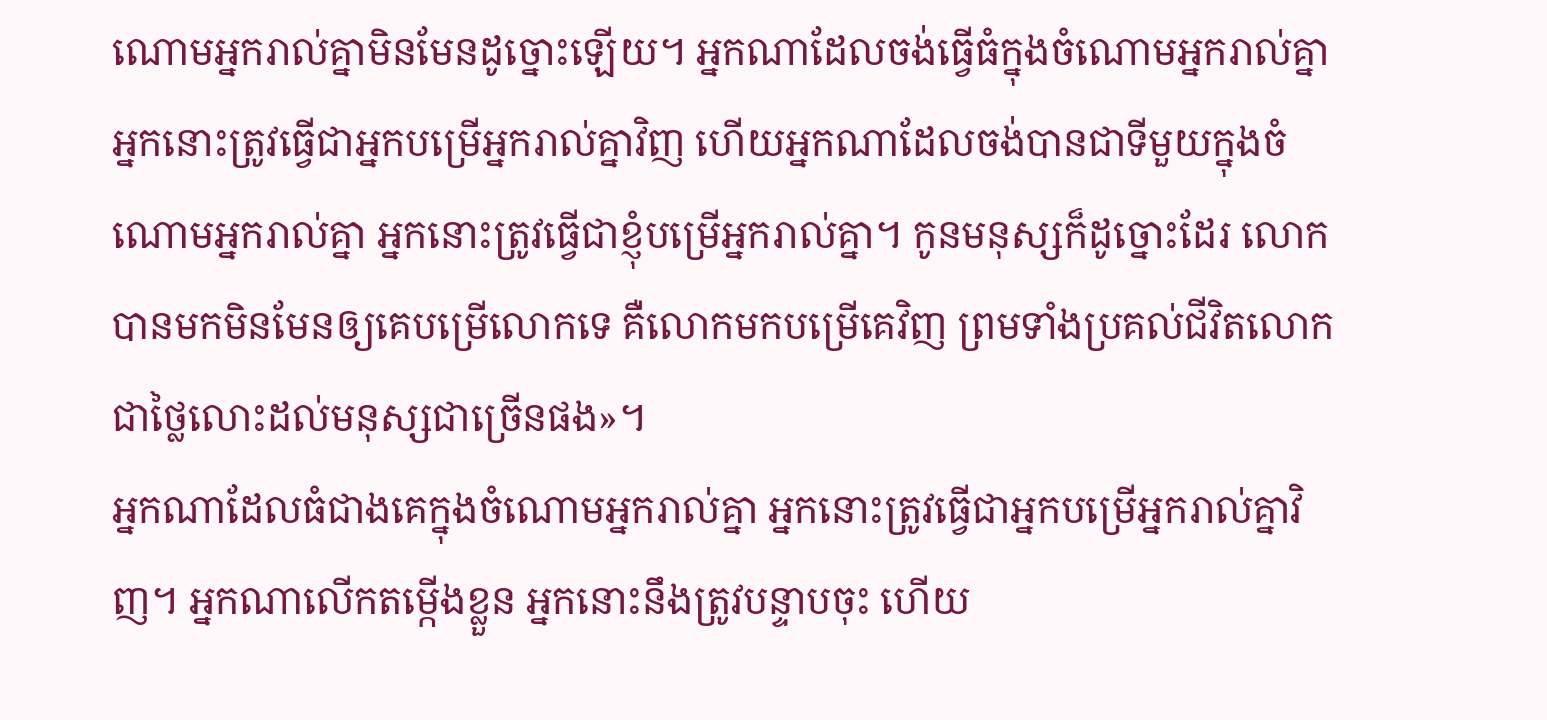ណោមអ្នករាល់គ្នាមិនមែនដូច្នោះឡើយ។ អ្នកណាដែលចង់ធ្វើធំក្នុងចំណោមអ្នករាល់គ្នា អ្នកនោះត្រូវធ្វើជាអ្នកបម្រើអ្នករាល់គ្នាវិញ ហើយអ្នកណាដែលចង់បានជាទីមួយក្នុងចំណោមអ្នករាល់គ្នា អ្នកនោះត្រូវធ្វើជាខ្ញុំបម្រើអ្នករាល់គ្នា។ កូនមនុស្សក៏ដូច្នោះដែរ លោកបានមកមិនមែនឲ្យគេបម្រើលោកទេ គឺលោកមកបម្រើគេវិញ ព្រមទាំងប្រគល់ជីវិតលោកជាថ្លៃលោះដល់មនុស្សជាច្រើនផង»។
អ្នកណាដែលធំជាងគេក្នុងចំណោមអ្នករាល់គ្នា អ្នកនោះត្រូវធ្វើជាអ្នកបម្រើអ្នករាល់គ្នាវិញ។ អ្នកណាលើកតម្កើងខ្លួន អ្នកនោះនឹងត្រូវបន្ទាបចុះ ហើយ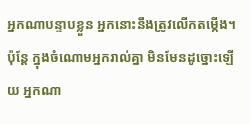អ្នកណាបន្ទាបខ្លួន អ្នកនោះនឹងត្រូវលើកតម្កើង។
ប៉ុន្តែ ក្នុងចំណោមអ្នករាល់គ្នា មិនមែនដូច្នោះឡើយ អ្នកណា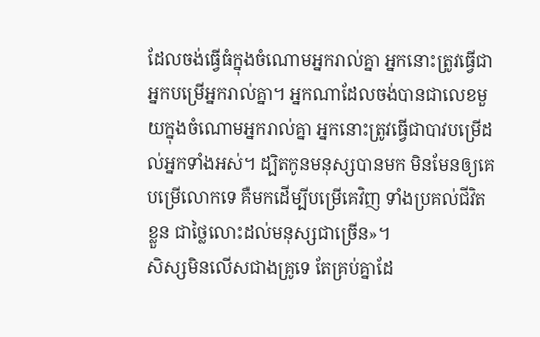ដែលចង់ធ្វើធំក្នុងចំណោមអ្នករាល់គ្នា អ្នកនោះត្រូវធ្វើជាអ្នកបម្រើអ្នករាល់គ្នា។ អ្នកណាដែលចង់បានជាលេខមួយក្នុងចំណោមអ្នករាល់គ្នា អ្នកនោះត្រូវធ្វើជាបាវបម្រើដល់អ្នកទាំងអស់។ ដ្បិតកូនមនុស្សបានមក មិនមែនឲ្យគេបម្រើលោកទេ គឺមកដើម្បីបម្រើគេវិញ ទាំងប្រគល់ជីវិតខ្លួន ជាថ្លៃលោះដល់មនុស្សជាច្រើន»។
សិស្សមិនលើសជាងគ្រូទេ តែគ្រប់គ្នាដែ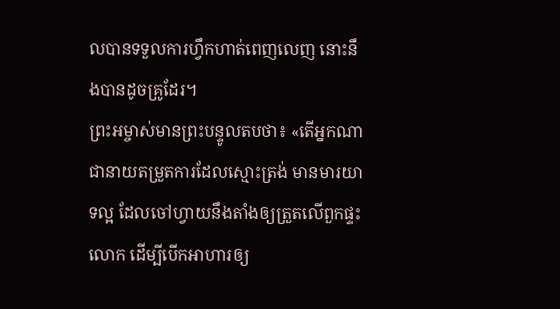លបានទទួលការហ្វឹកហាត់ពេញលេញ នោះនឹងបានដូចគ្រូដែរ។
ព្រះអម្ចាស់មានព្រះបន្ទូលតបថា៖ «តើអ្នកណាជានាយតម្រួតការដែលស្មោះត្រង់ មានមារយាទល្អ ដែលចៅហ្វាយនឹងតាំងឲ្យត្រួតលើពួកផ្ទះលោក ដើម្បីបើកអាហារឲ្យ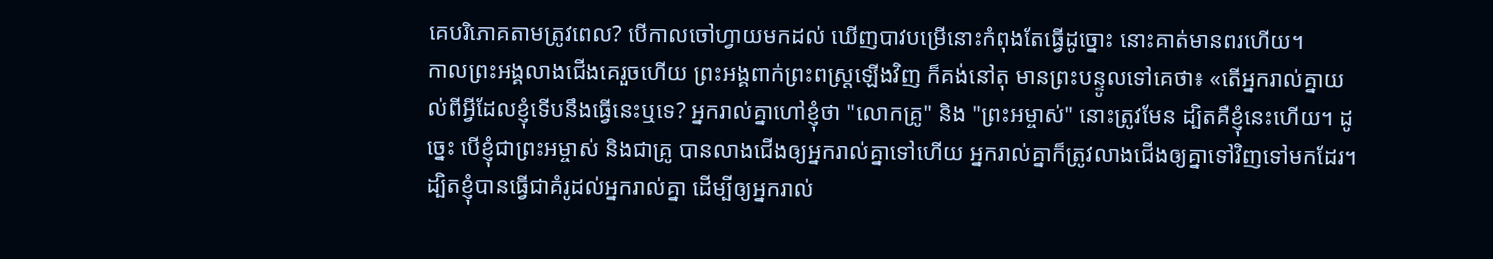គេបរិភោគតាមត្រូវពេល? បើកាលចៅហ្វាយមកដល់ ឃើញបាវបម្រើនោះកំពុងតែធ្វើដូច្នោះ នោះគាត់មានពរហើយ។
កាលព្រះអង្គលាងជើងគេរួចហើយ ព្រះអង្គពាក់ព្រះពស្ត្រឡើងវិញ ក៏គង់នៅតុ មានព្រះបន្ទូលទៅគេថា៖ «តើអ្នករាល់គ្នាយល់ពីអ្វីដែលខ្ញុំទើបនឹងធ្វើនេះឬទេ? អ្នករាល់គ្នាហៅខ្ញុំថា "លោកគ្រូ" និង "ព្រះអម្ចាស់" នោះត្រូវមែន ដ្បិតគឺខ្ញុំនេះហើយ។ ដូច្នេះ បើខ្ញុំជាព្រះអម្ចាស់ និងជាគ្រូ បានលាងជើងឲ្យអ្នករាល់គ្នាទៅហើយ អ្នករាល់គ្នាក៏ត្រូវលាងជើងឲ្យគ្នាទៅវិញទៅមកដែរ។ ដ្បិតខ្ញុំបានធ្វើជាគំរូដល់អ្នករាល់គ្នា ដើម្បីឲ្យអ្នករាល់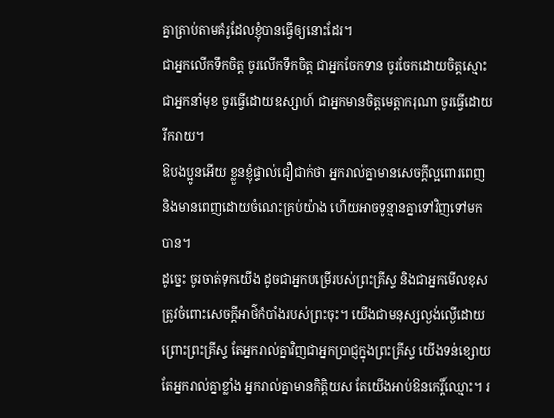គ្នាត្រាប់តាមគំរូដែលខ្ញុំបានធ្វើឲ្យនោះដែរ។
ជាអ្នកលើកទឹកចិត្ត ចូរលើកទឹកចិត្ត ជាអ្នកចែកទាន ចូរចែកដោយចិត្តស្មោះ ជាអ្នកនាំមុខ ចូរធ្វើដោយឧស្សាហ៍ ជាអ្នកមានចិត្តមេត្តាករុណា ចូរធ្វើដោយរីករាយ។
ឱបងប្អូនអើយ ខ្លួនខ្ញុំផ្ទាល់ជឿជាក់ថា អ្នករាល់គ្នាមានសេចក្តីល្អពោរពេញ និងមានពេញដោយចំណេះគ្រប់យ៉ាង ហើយអាចទូន្មានគ្នាទៅវិញទៅមកបាន។
ដូច្នេះ ចូរចាត់ទុកយើង ដូចជាអ្នកបម្រើរបស់ព្រះគ្រីស្ទ និងជាអ្នកមើលខុសត្រូវចំពោះសេចក្តីអាថ៌កំបាំងរបស់ព្រះចុះ។ យើងជាមនុស្សល្ងង់ល្ងើដោយព្រោះព្រះគ្រីស្ទ តែអ្នករាល់គ្នាវិញជាអ្នកប្រាជ្ញក្នុងព្រះគ្រីស្ទ យើងទន់ខ្សោយ តែអ្នករាល់គ្នាខ្លាំង អ្នករាល់គ្នាមានកិត្តិយស តែយើងអាប់ឱនកេរ្តិ៍ឈ្មោះ។ រ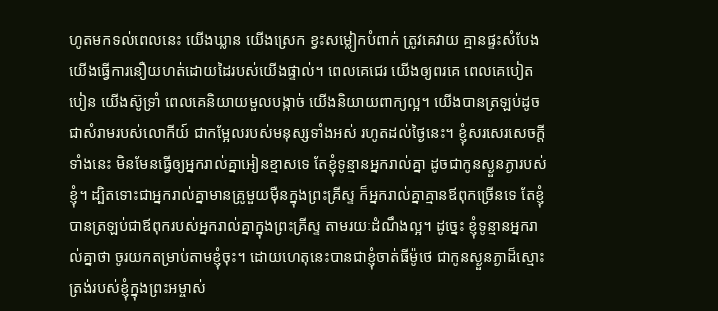ហូតមកទល់ពេលនេះ យើងឃ្លាន យើងស្រេក ខ្វះសម្លៀកបំពាក់ ត្រូវគេវាយ គ្មានផ្ទះសំបែង យើងធ្វើការនឿយហត់ដោយដៃរបស់យើងផ្ទាល់។ ពេលគេជេរ យើងឲ្យពរគេ ពេលគេបៀតបៀន យើងស៊ូទ្រាំ ពេលគេនិយាយមួលបង្កាច់ យើងនិយាយពាក្យល្អ។ យើងបានត្រឡប់ដូចជាសំរាមរបស់លោកីយ៍ ជាកម្អែលរបស់មនុស្សទាំងអស់ រហូតដល់ថ្ងៃនេះ។ ខ្ញុំសរសេរសេចក្តីទាំងនេះ មិនមែនធ្វើឲ្យអ្នករាល់គ្នាអៀនខ្មាសទេ តែខ្ញុំទូន្មានអ្នករាល់គ្នា ដូចជាកូនស្ងួនភ្ងារបស់ខ្ញុំ។ ដ្បិតទោះជាអ្នករាល់គ្នាមានគ្រូមួយម៉ឺនក្នុងព្រះគ្រីស្ទ ក៏អ្នករាល់គ្នាគ្មានឪពុកច្រើនទេ តែខ្ញុំបានត្រឡប់ជាឪពុករបស់អ្នករាល់គ្នាក្នុងព្រះគ្រីស្ទ តាមរយៈដំណឹងល្អ។ ដូច្នេះ ខ្ញុំទូន្មានអ្នករាល់គ្នាថា ចូរយកតម្រាប់តាមខ្ញុំចុះ។ ដោយហេតុនេះបានជាខ្ញុំចាត់ធីម៉ូថេ ជាកូនស្ងួនភ្ងាដ៏ស្មោះត្រង់របស់ខ្ញុំក្នុងព្រះអម្ចាស់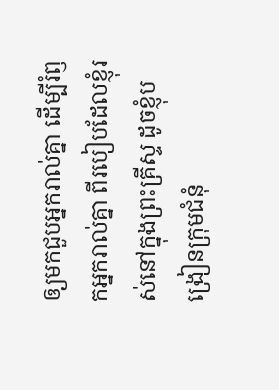ឲ្យមកជួបអ្នករាល់គ្នា ដើម្បីរំឭកអ្នករាល់គ្នា ពីរបៀបដែលខ្ញុំរស់នៅក្នុងព្រះគ្រីស្ទ ដូចខ្ញុំបង្រៀនក្រុមជំនុំ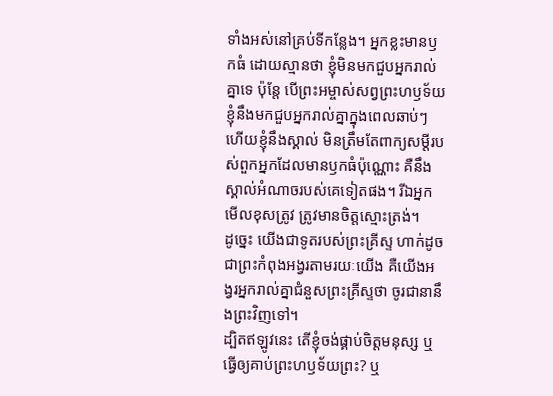ទាំងអស់នៅគ្រប់ទីកន្លែង។ អ្នកខ្លះមានឫកធំ ដោយស្មានថា ខ្ញុំមិនមកជួបអ្នករាល់គ្នាទេ ប៉ុន្តែ បើព្រះអម្ចាស់សព្វព្រះហឫទ័យ ខ្ញុំនឹងមកជួបអ្នករាល់គ្នាក្នុងពេលឆាប់ៗ ហើយខ្ញុំនឹងស្គាល់ មិនត្រឹមតែពាក្យសម្ដីរបស់ពួកអ្នកដែលមានឫកធំប៉ុណ្ណោះ គឺនឹងស្គាល់អំណាចរបស់គេទៀតផង។ រីឯអ្នកមើលខុសត្រូវ ត្រូវមានចិត្តស្មោះត្រង់។
ដូច្នេះ យើងជាទូតរបស់ព្រះគ្រីស្ទ ហាក់ដូចជាព្រះកំពុងអង្វរតាមរយៈយើង គឺយើងអង្វរអ្នករាល់គ្នាជំនួសព្រះគ្រីស្ទថា ចូរជានានឹងព្រះវិញទៅ។
ដ្បិតឥឡូវនេះ តើខ្ញុំចង់ផ្គាប់ចិត្តមនុស្ស ឬធ្វើឲ្យគាប់ព្រះហឫទ័យព្រះ? ឬ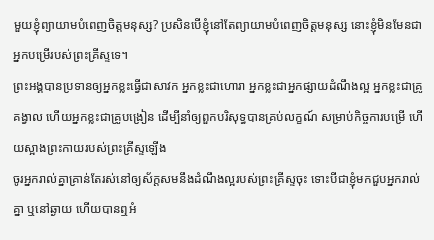មួយខ្ញុំព្យាយាមបំពេញចិត្តមនុស្ស? ប្រសិនបើខ្ញុំនៅតែព្យាយាមបំពេញចិត្តមនុស្ស នោះខ្ញុំមិនមែនជាអ្នកបម្រើរបស់ព្រះគ្រីស្ទទេ។
ព្រះអង្គបានប្រទានឲ្យអ្នកខ្លះធ្វើជាសាវក អ្នកខ្លះជាហោរា អ្នកខ្លះជាអ្នកផ្សាយដំណឹងល្អ អ្នកខ្លះជាគ្រូគង្វាល ហើយអ្នកខ្លះជាគ្រូបង្រៀន ដើម្បីនាំឲ្យពួកបរិសុទ្ធបានគ្រប់លក្ខណ៍ សម្រាប់កិច្ចការបម្រើ ហើយស្អាងព្រះកាយរបស់ព្រះគ្រីស្ទឡើង
ចូរអ្នករាល់គ្នាគ្រាន់តែរស់នៅឲ្យស័ក្តសមនឹងដំណឹងល្អរបស់ព្រះគ្រីស្ទចុះ ទោះបីជាខ្ញុំមកជួបអ្នករាល់គ្នា ឬនៅឆ្ងាយ ហើយបានឮអំ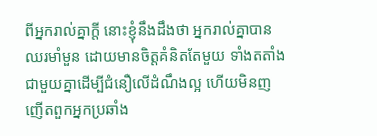ពីអ្នករាល់គ្នាក្តី នោះខ្ញុំនឹងដឹងថា អ្នករាល់គ្នាបានឈរមាំមួន ដោយមានចិត្តគំនិតតែមួយ ទាំងតតាំងជាមួយគ្នាដើម្បីជំនឿលើដំណឹងល្អ ហើយមិនញញើតពួកអ្នកប្រឆាំង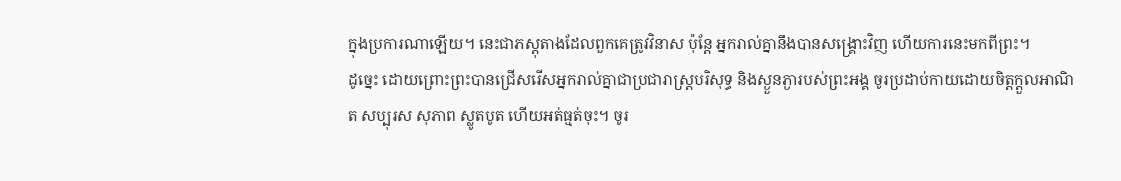ក្នុងប្រការណាឡើយ។ នេះជាភស្តុតាងដែលពួកគេត្រូវវិនាស ប៉ុន្តែ អ្នករាល់គ្នានឹងបានសង្រ្គោះវិញ ហើយការនេះមកពីព្រះ។
ដូច្នេះ ដោយព្រោះព្រះបានជ្រើសរើសអ្នករាល់គ្នាជាប្រជារាស្រ្តបរិសុទ្ធ និងស្ងួនភ្ងារបស់ព្រះអង្គ ចូរប្រដាប់កាយដោយចិត្តក្តួលអាណិត សប្បុរស សុភាព ស្លូតបូត ហើយអត់ធ្មត់ចុះ។ ចូរ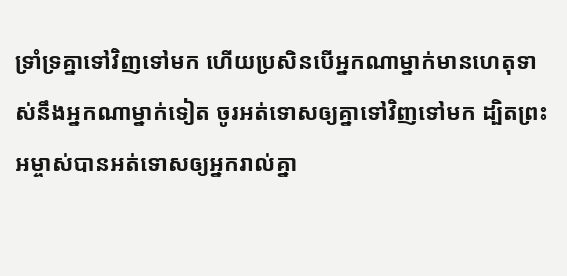ទ្រាំទ្រគ្នាទៅវិញទៅមក ហើយប្រសិនបើអ្នកណាម្នាក់មានហេតុទាស់នឹងអ្នកណាម្នាក់ទៀត ចូរអត់ទោសឲ្យគ្នាទៅវិញទៅមក ដ្បិតព្រះអម្ចាស់បានអត់ទោសឲ្យអ្នករាល់គ្នា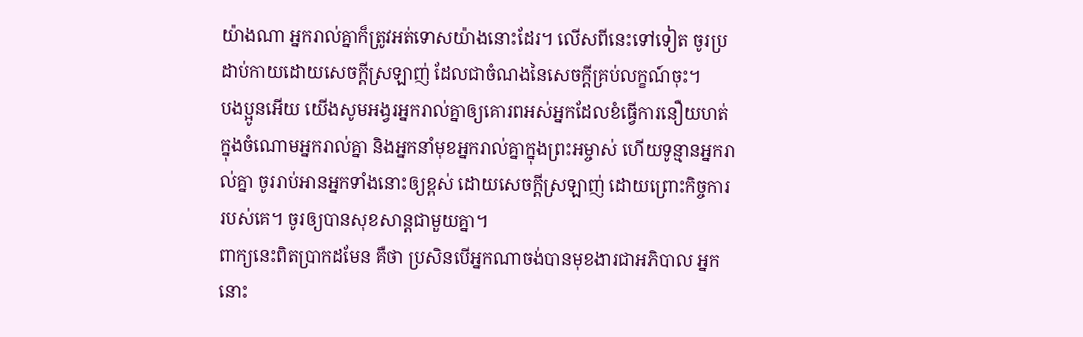យ៉ាងណា អ្នករាល់គ្នាក៏ត្រូវអត់ទោសយ៉ាងនោះដែរ។ លើសពីនេះទៅទៀត ចូរប្រដាប់កាយដោយសេចក្តីស្រឡាញ់ ដែលជាចំណងនៃសេចក្តីគ្រប់លក្ខណ៍ចុះ។
បងប្អូនអើយ យើងសូមអង្វរអ្នករាល់គ្នាឲ្យគោរពអស់អ្នកដែលខំធ្វើការនឿយហត់ ក្នុងចំណោមអ្នករាល់គ្នា និងអ្នកនាំមុខអ្នករាល់គ្នាក្នុងព្រះអម្ចាស់ ហើយទូន្មានអ្នករាល់គ្នា ចូររាប់អានអ្នកទាំងនោះឲ្យខ្ពស់ ដោយសេចក្ដីស្រឡាញ់ ដោយព្រោះកិច្ចការរបស់គេ។ ចូរឲ្យបានសុខសាន្តជាមួយគ្នា។
ពាក្យនេះពិតប្រាកដមែន គឺថា ប្រសិនបើអ្នកណាចង់បានមុខងារជាអភិបាល អ្នកនោះ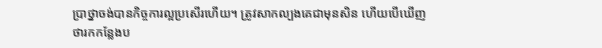ប្រាថ្នាចង់បានកិច្ចការល្អប្រសើរហើយ។ ត្រូវសាកល្បងគេជាមុនសិន ហើយបើឃើញថារកកន្លែងប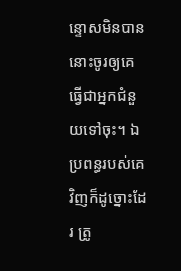ន្ទោសមិនបាន នោះចូរឲ្យគេធ្វើជាអ្នកជំនួយទៅចុះ។ ឯប្រពន្ធរបស់គេវិញក៏ដូច្នោះដែរ ត្រូ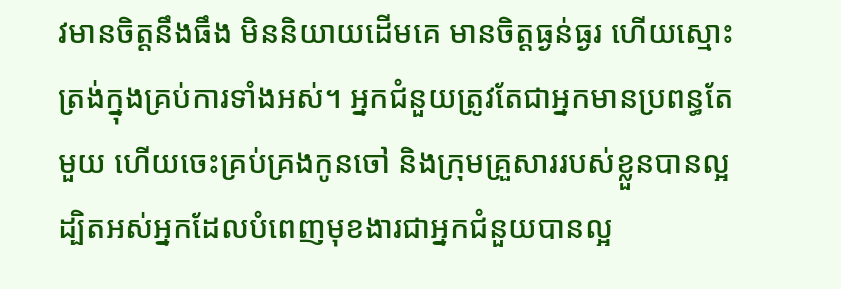វមានចិត្តនឹងធឹង មិននិយាយដើមគេ មានចិត្តធ្ងន់ធ្ងរ ហើយស្មោះត្រង់ក្នុងគ្រប់ការទាំងអស់។ អ្នកជំនួយត្រូវតែជាអ្នកមានប្រពន្ធតែមួយ ហើយចេះគ្រប់គ្រងកូនចៅ និងក្រុមគ្រួសាររបស់ខ្លួនបានល្អ ដ្បិតអស់អ្នកដែលបំពេញមុខងារជាអ្នកជំនួយបានល្អ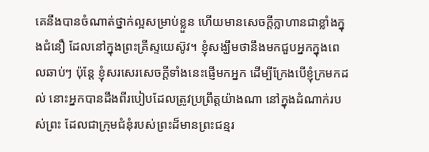គេនឹងបានចំណាត់ថ្នាក់ល្អសម្រាប់ខ្លួន ហើយមានសេចក្តីក្លាហានជាខ្លាំងក្នុងជំនឿ ដែលនៅក្នុងព្រះគ្រីស្ទយេស៊ូវ។ ខ្ញុំសង្ឃឹមថានឹងមកជួបអ្នកក្នុងពេលឆាប់ៗ ប៉ុន្តែ ខ្ញុំសរសេរសេចក្ដីទាំងនេះផ្ញើមកអ្នក ដើម្បីក្រែងបើខ្ញុំក្រមកដល់ នោះអ្នកបានដឹងពីរបៀបដែលត្រូវប្រព្រឹត្តយ៉ាងណា នៅក្នុងដំណាក់របស់ព្រះ ដែលជាក្រុមជំនុំរបស់ព្រះដ៏មានព្រះជន្មរ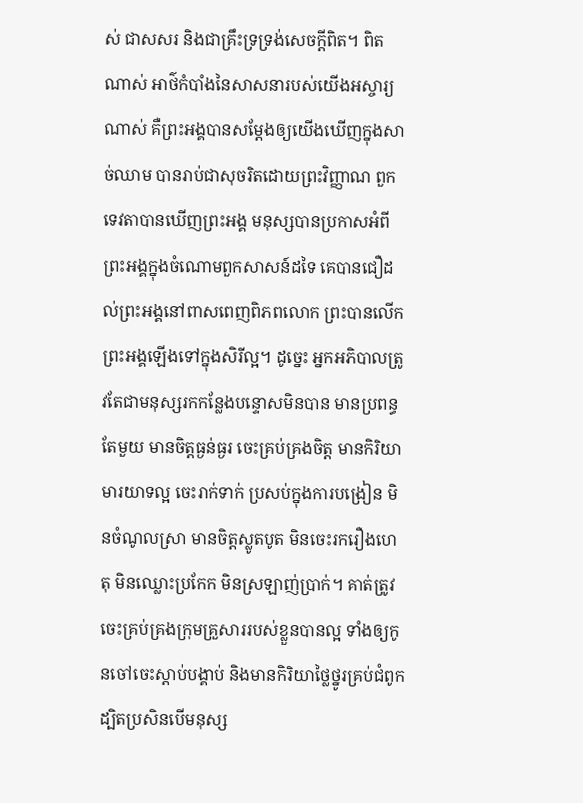ស់ ជាសសរ និងជាគ្រឹះទ្រទ្រង់សេចក្ដីពិត។ ពិតណាស់ អាថ៌កំបាំងនៃសាសនារបស់យើងអស្ចារ្យណាស់ គឺព្រះអង្គបានសម្ដែងឲ្យយើងឃើញក្នុងសាច់ឈាម បានរាប់ជាសុចរិតដោយព្រះវិញ្ញាណ ពួកទេវតាបានឃើញព្រះអង្គ មនុស្សបានប្រកាសអំពីព្រះអង្គក្នុងចំណោមពួកសាសន៍ដទៃ គេបានជឿដល់ព្រះអង្គនៅពាសពេញពិភពលោក ព្រះបានលើកព្រះអង្គឡើងទៅក្នុងសិរីល្អ។ ដូច្នេះ អ្នកអភិបាលត្រូវតែជាមនុស្សរកកន្លែងបន្ទោសមិនបាន មានប្រពន្ធតែមួយ មានចិត្តធ្ងន់ធ្ងរ ចេះគ្រប់គ្រងចិត្ត មានកិរិយាមារយាទល្អ ចេះរាក់ទាក់ ប្រសប់ក្នុងការបង្រៀន មិនចំណូលស្រា មានចិត្តស្លូតបូត មិនចេះរករឿងហេតុ មិនឈ្លោះប្រកែក មិនស្រឡាញ់ប្រាក់។ គាត់ត្រូវចេះគ្រប់គ្រងក្រុមគ្រួសាររបស់ខ្លួនបានល្អ ទាំងឲ្យកូនចៅចេះស្តាប់បង្គាប់ និងមានកិរិយាថ្លៃថ្នូរគ្រប់ជំពូក ដ្បិតប្រសិនបើមនុស្ស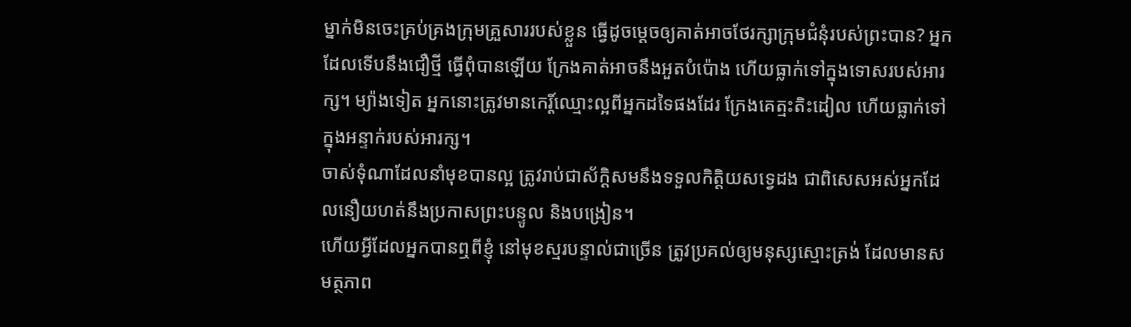ម្នាក់មិនចេះគ្រប់គ្រងក្រុមគ្រួសាររបស់ខ្លួន ធ្វើដូចម្ដេចឲ្យគាត់អាចថែរក្សាក្រុមជំនុំរបស់ព្រះបាន? អ្នកដែលទើបនឹងជឿថ្មី ធ្វើពុំបានឡើយ ក្រែងគាត់អាចនឹងអួតបំប៉ោង ហើយធ្លាក់ទៅក្នុងទោសរបស់អារក្ស។ ម្យ៉ាងទៀត អ្នកនោះត្រូវមានកេរ្ដិ៍ឈ្មោះល្អពីអ្នកដទៃផងដែរ ក្រែងគេត្មះតិះដៀល ហើយធ្លាក់ទៅក្នុងអន្ទាក់របស់អារក្ស។
ចាស់ទុំណាដែលនាំមុខបានល្អ ត្រូវរាប់ជាស័ក្ដិសមនឹងទទួលកិត្តិយសទ្វេដង ជាពិសេសអស់អ្នកដែលនឿយហត់នឹងប្រកាសព្រះបន្ទូល និងបង្រៀន។
ហើយអ្វីដែលអ្នកបានឮពីខ្ញុំ នៅមុខស្មរបន្ទាល់ជាច្រើន ត្រូវប្រគល់ឲ្យមនុស្សស្មោះត្រង់ ដែលមានសមត្ថភាព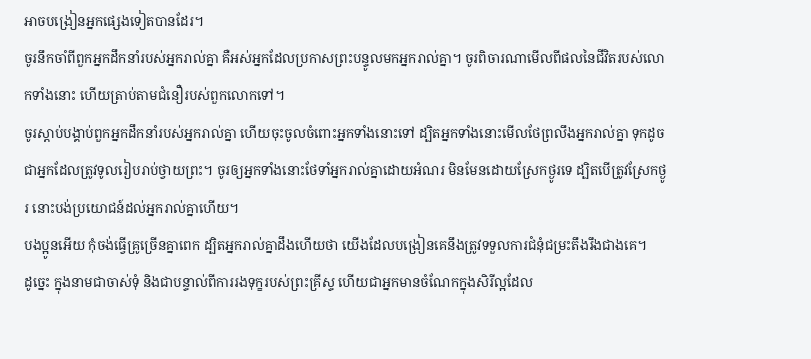អាចបង្រៀនអ្នកផ្សេងទៀតបានដែរ។
ចូរនឹកចាំពីពួកអ្នកដឹកនាំរបស់អ្នករាល់គ្នា គឺអស់អ្នកដែលប្រកាសព្រះបន្ទូលមកអ្នករាល់គ្នា។ ចូរពិចារណាមើលពីផលនៃជីវិតរបស់លោកទាំងនោះ ហើយត្រាប់តាមជំនឿរបស់ពួកលោកទៅ។
ចូរស្តាប់បង្គាប់ពួកអ្នកដឹកនាំរបស់អ្នករាល់គ្នា ហើយចុះចូលចំពោះអ្នកទាំងនោះទៅ ដ្បិតអ្នកទាំងនោះមើលថែព្រលឹងអ្នករាល់គ្នា ទុកដូចជាអ្នកដែលត្រូវទូលរៀបរាប់ថ្វាយព្រះ។ ចូរឲ្យអ្នកទាំងនោះថែទាំអ្នករាល់គ្នាដោយអំណរ មិនមែនដោយស្រែកថ្ងូរទេ ដ្បិតបើត្រូវស្រែកថ្ងូរ នោះបង់ប្រយោជន៍ដល់អ្នករាល់គ្នាហើយ។
បងប្អូនអើយ កុំចង់ធ្វើគ្រូច្រើនគ្នាពេក ដ្បិតអ្នករាល់គ្នាដឹងហើយថា យើងដែលបង្រៀនគេនឹងត្រូវទទួលការជំនុំជម្រះតឹងរឹងជាងគេ។
ដូច្នេះ ក្នុងនាមជាចាស់ទុំ និងជាបន្ទាល់ពីការរងទុក្ខរបស់ព្រះគ្រីស្ទ ហើយជាអ្នកមានចំណែកក្នុងសិរីល្អដែល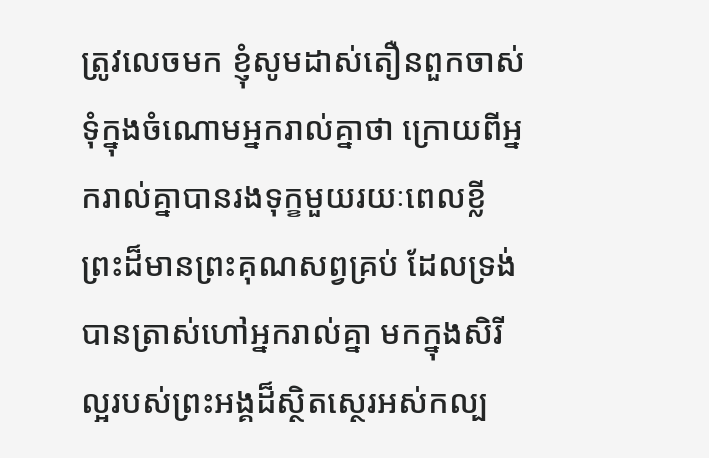ត្រូវលេចមក ខ្ញុំសូមដាស់តឿនពួកចាស់ទុំក្នុងចំណោមអ្នករាល់គ្នាថា ក្រោយពីអ្នករាល់គ្នាបានរងទុក្ខមួយរយៈពេលខ្លី ព្រះដ៏មានព្រះគុណសព្វគ្រប់ ដែលទ្រង់បានត្រាស់ហៅអ្នករាល់គ្នា មកក្នុងសិរីល្អរបស់ព្រះអង្គដ៏ស្ថិតស្ថេរអស់កល្ប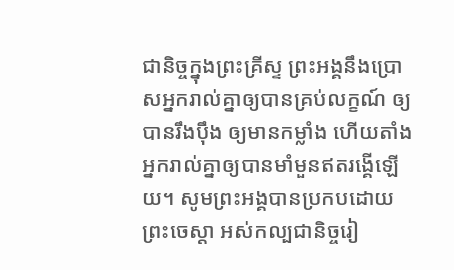ជានិច្ចក្នុងព្រះគ្រីស្ទ ព្រះអង្គនឹងប្រោសអ្នករាល់គ្នាឲ្យបានគ្រប់លក្ខណ៍ ឲ្យបានរឹងប៉ឹង ឲ្យមានកម្លាំង ហើយតាំងអ្នករាល់គ្នាឲ្យបានមាំមួនឥតរង្គើឡើយ។ សូមព្រះអង្គបានប្រកបដោយព្រះចេស្តា អស់កល្បជានិច្ចរៀ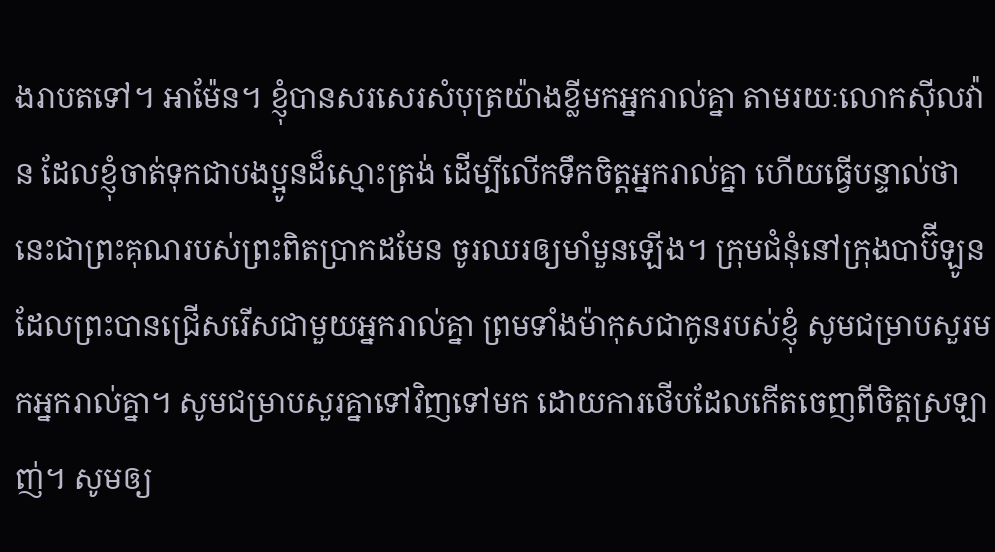ងរាបតទៅ។ អាម៉ែន។ ខ្ញុំបានសរសេរសំបុត្រយ៉ាងខ្លីមកអ្នករាល់គ្នា តាមរយៈលោកស៊ីលវ៉ាន ដែលខ្ញុំចាត់ទុកជាបងប្អូនដ៏ស្មោះត្រង់ ដើម្បីលើកទឹកចិត្តអ្នករាល់គ្នា ហើយធ្វើបន្ទាល់ថា នេះជាព្រះគុណរបស់ព្រះពិតប្រាកដមែន ចូរឈរឲ្យមាំមួនឡើង។ ក្រុមជំនុំនៅក្រុងបាប៊ីឡូន ដែលព្រះបានជ្រើសរើសជាមួយអ្នករាល់គ្នា ព្រមទាំងម៉ាកុសជាកូនរបស់ខ្ញុំ សូមជម្រាបសួរមកអ្នករាល់គ្នា។ សូមជម្រាបសួរគ្នាទៅវិញទៅមក ដោយការថើបដែលកើតចេញពីចិត្តស្រឡាញ់។ សូមឲ្យ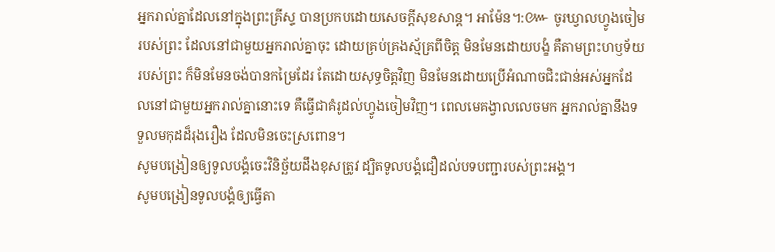អ្នករាល់គ្នាដែលនៅក្នុងព្រះគ្រីស្ទ បានប្រកបដោយសេចក្តីសុខសាន្ត។ អាម៉ែន។:៚ ចូរឃ្វាលហ្វូងចៀមរបស់ព្រះ ដែលនៅជាមួយអ្នករាល់គ្នាចុះ ដោយគ្រប់គ្រងស្ម័គ្រពីចិត្ត មិនមែនដោយបង្ខំ គឺតាមព្រះហឫទ័យរបស់ព្រះ ក៏មិនមែនចង់បានកម្រៃដែរ តែដោយសុទ្ធចិត្តវិញ មិនមែនដោយប្រើអំណាចជិះជាន់អស់អ្នកដែលនៅជាមួយអ្នករាល់គ្នានោះទេ គឺធ្វើជាគំរូដល់ហ្វូងចៀមវិញ។ ពេលមេគង្វាលលេចមក អ្នករាល់គ្នានឹងទទួលមកុដដ៏រុងរឿង ដែលមិនចេះស្រពោន។
សូមបង្រៀនឲ្យទូលបង្គំចេះវិនិច្ឆ័យដឹងខុសត្រូវ ដ្បិតទូលបង្គំជឿដល់បទបញ្ជារបស់ព្រះអង្គ។
សូមបង្រៀនទូលបង្គំឲ្យធ្វើតា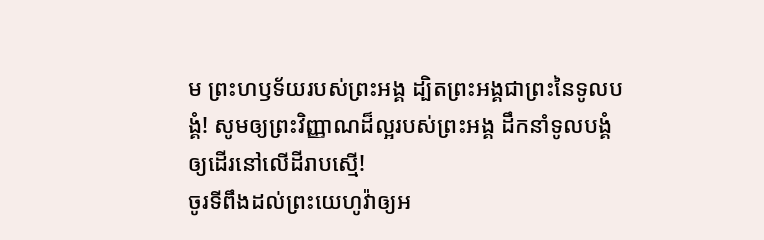ម ព្រះហឫទ័យរបស់ព្រះអង្គ ដ្បិតព្រះអង្គជាព្រះនៃទូលបងំ្គ! សូមឲ្យព្រះវិញ្ញាណដ៏ល្អរបស់ព្រះអង្គ ដឹកនាំទូលបង្គំឲ្យដើរនៅលើដីរាបស្មើ!
ចូរទីពឹងដល់ព្រះយេហូវ៉ាឲ្យអ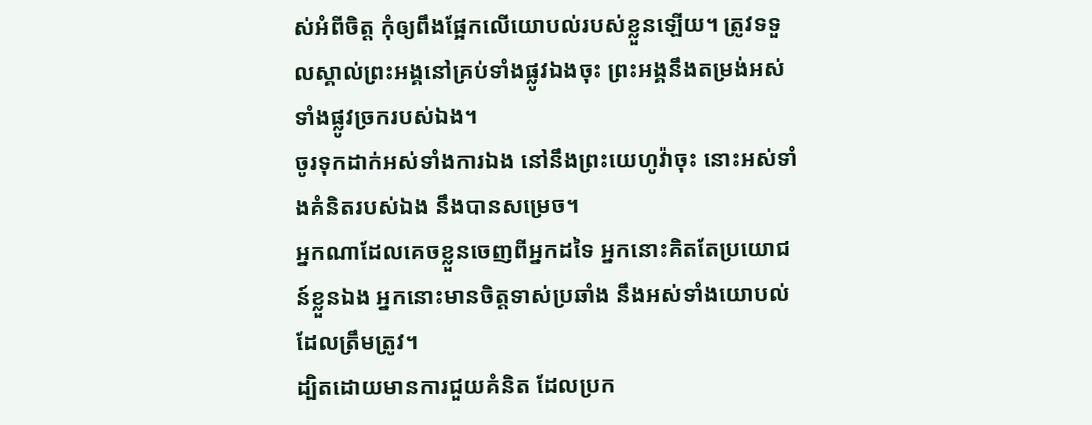ស់អំពីចិត្ត កុំឲ្យពឹងផ្អែកលើយោបល់របស់ខ្លួនឡើយ។ ត្រូវទទួលស្គាល់ព្រះអង្គនៅគ្រប់ទាំងផ្លូវឯងចុះ ព្រះអង្គនឹងតម្រង់អស់ទាំងផ្លូវច្រករបស់ឯង។
ចូរទុកដាក់អស់ទាំងការឯង នៅនឹងព្រះយេហូវ៉ាចុះ នោះអស់ទាំងគំនិតរបស់ឯង នឹងបានសម្រេច។
អ្នកណាដែលគេចខ្លួនចេញពីអ្នកដទៃ អ្នកនោះគិតតែប្រយោជន៍ខ្លួនឯង អ្នកនោះមានចិត្តទាស់ប្រឆាំង នឹងអស់ទាំងយោបល់ដែលត្រឹមត្រូវ។
ដ្បិតដោយមានការជួយគំនិត ដែលប្រក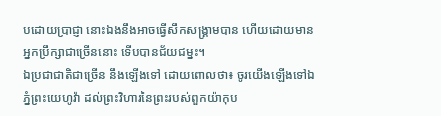បដោយប្រាជ្ញា នោះឯងនឹងអាចធ្វើសឹកសង្គ្រាមបាន ហើយដោយមានអ្នកប្រឹក្សាជាច្រើននោះ ទើបបានជ័យជម្នះ។
ឯប្រជាជាតិជាច្រើន នឹងឡើងទៅ ដោយពោលថា៖ ចូរយើងឡើងទៅឯភ្នំព្រះយេហូវ៉ា ដល់ព្រះវិហារនៃព្រះរបស់ពួកយ៉ាកុប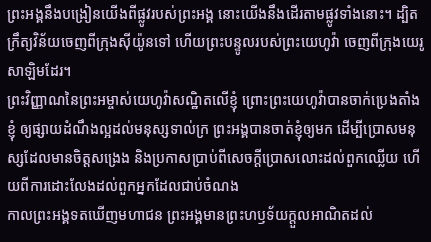ព្រះអង្គនឹងបង្រៀនយើងពីផ្លូវរបស់ព្រះអង្គ នោះយើងនឹងដើរតាមផ្លូវទាំងនោះ។ ដ្បិតក្រឹត្យវិន័យចេញពីក្រុងស៊ីយ៉ូនទៅ ហើយព្រះបន្ទូលរបស់ព្រះយេហូវ៉ា ចេញពីក្រុងយេរូសាឡិមដែរ។
ព្រះវិញ្ញាណនៃព្រះអម្ចាស់យេហូវ៉ាសណ្ឋិតលើខ្ញុំ ព្រោះព្រះយេហូវ៉ាបានចាក់ប្រេងតាំងខ្ញុំ ឲ្យផ្សាយដំណឹងល្អដល់មនុស្សទាល់ក្រ ព្រះអង្គបានចាត់ខ្ញុំឲ្យមក ដើម្បីប្រោសមនុស្សដែលមានចិត្តសង្រេង និងប្រកាសប្រាប់ពីសេចក្ដីប្រោសលោះដល់ពួកឈ្លើយ ហើយពីការដោះលែងដល់ពួកអ្នកដែលជាប់ចំណង
កាលព្រះអង្គទតឃើញមហាជន ព្រះអង្គមានព្រះហឫទ័យក្តួលអាណិតដល់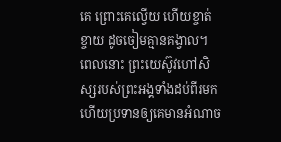គេ ព្រោះគេល្វើយ ហើយខ្ចាត់ខ្ចាយ ដូចចៀមគ្មានគង្វាល។
ពេលនោះ ព្រះយេស៊ូវហៅសិស្សរបស់ព្រះអង្គទាំងដប់ពីរមក ហើយប្រទានឲ្យគេមានអំណាច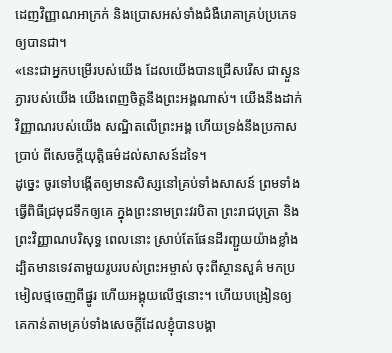ដេញវិញ្ញាណអាក្រក់ និងប្រោសអស់ទាំងជំងឺរោគាគ្រប់ប្រភេទឲ្យបានជា។
«នេះជាអ្នកបម្រើរបស់យើង ដែលយើងបានជ្រើសរើស ជាស្ងួនភ្ងារបស់យើង យើងពេញចិត្តនឹងព្រះអង្គណាស់។ យើងនឹងដាក់វិញ្ញាណរបស់យើង សណ្ឋិតលើព្រះអង្គ ហើយទ្រង់នឹងប្រកាសប្រាប់ ពីសេចក្តីយុត្តិធម៌ដល់សាសន៍ដទៃ។
ដូច្នេះ ចូរទៅបង្កើតឲ្យមានសិស្សនៅគ្រប់ទាំងសាសន៍ ព្រមទាំងធ្វើពិធីជ្រមុជទឹកឲ្យគេ ក្នុងព្រះនាមព្រះវរបិតា ព្រះរាជបុត្រា និងព្រះវិញ្ញាណបរិសុទ្ធ ពេលនោះ ស្រាប់តែផែនដីរញ្ជួយយ៉ាងខ្លាំង ដ្បិតមានទេវតាមួយរូបរបស់ព្រះអម្ចាស់ ចុះពីស្ថានសួគ៌ មកប្រមៀលថ្មចេញពីផ្នូរ ហើយអង្គុយលើថ្មនោះ។ ហើយបង្រៀនឲ្យគេកាន់តាមគ្រប់ទាំងសេចក្តីដែលខ្ញុំបានបង្គា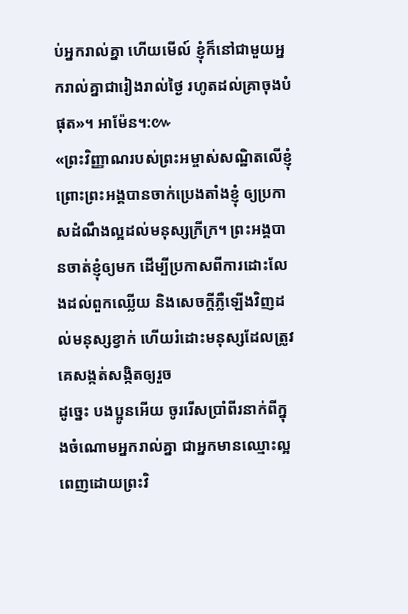ប់អ្នករាល់គ្នា ហើយមើល៍ ខ្ញុំក៏នៅជាមួយអ្នករាល់គ្នាជារៀងរាល់ថ្ងៃ រហូតដល់គ្រាចុងបំផុត»។ អាម៉ែន។:៚
«ព្រះវិញ្ញាណរបស់ព្រះអម្ចាស់សណ្ឋិតលើខ្ញុំ ព្រោះព្រះអង្គបានចាក់ប្រេងតាំងខ្ញុំ ឲ្យប្រកាសដំណឹងល្អដល់មនុស្សក្រីក្រ។ ព្រះអង្គបានចាត់ខ្ញុំឲ្យមក ដើម្បីប្រកាសពីការដោះលែងដល់ពួកឈ្លើយ និងសេចក្តីភ្លឺឡើងវិញដល់មនុស្សខ្វាក់ ហើយរំដោះមនុស្សដែលត្រូវគេសង្កត់សង្កិតឲ្យរួច
ដូច្នេះ បងប្អូនអើយ ចូររើសប្រាំពីរនាក់ពីក្នុងចំណោមអ្នករាល់គ្នា ជាអ្នកមានឈ្មោះល្អ ពេញដោយព្រះវិ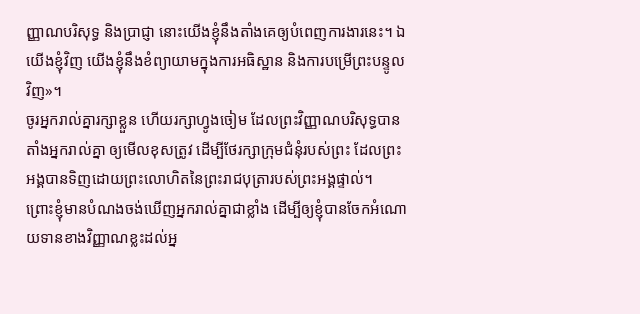ញ្ញាណបរិសុទ្ធ និងប្រាជ្ញា នោះយើងខ្ញុំនឹងតាំងគេឲ្យបំពេញការងារនេះ។ ឯយើងខ្ញុំវិញ យើងខ្ញុំនឹងខំព្យាយាមក្នុងការអធិស្ឋាន និងការបម្រើព្រះបន្ទូលវិញ»។
ចូរអ្នករាល់គ្នារក្សាខ្លួន ហើយរក្សាហ្វូងចៀម ដែលព្រះវិញ្ញាណបរិសុទ្ធបានតាំងអ្នករាល់គ្នា ឲ្យមើលខុសត្រូវ ដើម្បីថែរក្សាក្រុមជំនុំរបស់ព្រះ ដែលព្រះអង្គបានទិញដោយព្រះលោហិតនៃព្រះរាជបុត្រារបស់ព្រះអង្គផ្ទាល់។
ព្រោះខ្ញុំមានបំណងចង់ឃើញអ្នករាល់គ្នាជាខ្លាំង ដើម្បីឲ្យខ្ញុំបានចែកអំណោយទានខាងវិញ្ញាណខ្លះដល់អ្ន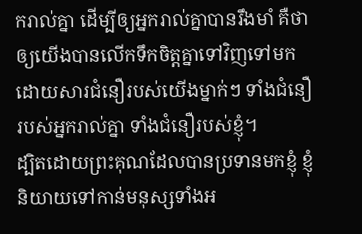ករាល់គ្នា ដើម្បីឲ្យអ្នករាល់គ្នាបានរឹងមាំ គឺថា ឲ្យយើងបានលើកទឹកចិត្តគ្នាទៅវិញទៅមក ដោយសារជំនឿរបស់យើងម្នាក់ៗ ទាំងជំនឿរបស់អ្នករាល់គ្នា ទាំងជំនឿរបស់ខ្ញុំ។
ដ្បិតដោយព្រះគុណដែលបានប្រទានមកខ្ញុំ ខ្ញុំនិយាយទៅកាន់មនុស្សទាំងអ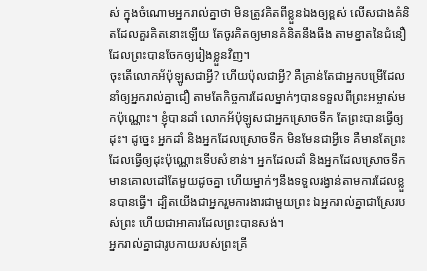ស់ ក្នុងចំណោមអ្នករាល់គ្នាថា មិនត្រូវគិតពីខ្លួនឯងឲ្យខ្ពស់ លើសជាងគំនិតដែលគួរគិតនោះឡើយ តែចូរគិតឲ្យមានគំនិតនឹងធឹង តាមខ្នាតនៃជំនឿដែលព្រះបានចែកឲ្យរៀងខ្លួនវិញ។
ចុះតើលោកអ័ប៉ុឡូសជាអ្វី? ហើយប៉ុលជាអ្វី? គឺគ្រាន់តែជាអ្នកបម្រើដែលនាំឲ្យអ្នករាល់គ្នាជឿ តាមតែកិច្ចការដែលម្នាក់ៗបានទទួលពីព្រះអម្ចាស់មកប៉ុណ្ណោះ។ ខ្ញុំបានដាំ លោកអ័ប៉ុឡូសជាអ្នកស្រោចទឹក តែព្រះបានធ្វើឲ្យដុះ។ ដូច្នេះ អ្នកដាំ និងអ្នកដែលស្រោចទឹក មិនមែនជាអ្វីទេ គឺមានតែព្រះដែលធ្វើឲ្យដុះប៉ុណ្ណោះទើបសំខាន់។ អ្នកដែលដាំ និងអ្នកដែលស្រោចទឹក មានគោលដៅតែមួយដូចគ្នា ហើយម្នាក់ៗនឹងទទួលរង្វាន់តាមការដែលខ្លួនបានធ្វើ។ ដ្បិតយើងជាអ្នករួមការងារជាមួយព្រះ ឯអ្នករាល់គ្នាជាស្រែរបស់ព្រះ ហើយជាអាគារដែលព្រះបានសង់។
អ្នករាល់គ្នាជារូបកាយរបស់ព្រះគ្រី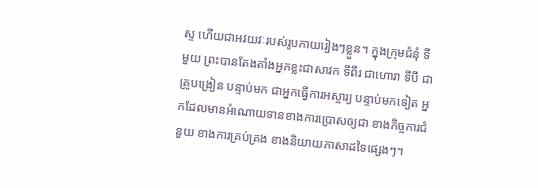ស្ទ ហើយជាអវយវៈរបស់រូបកាយរៀងៗខ្លួន។ ក្នុងក្រុមជំនុំ ទីមួយ ព្រះបានតែងតាំងអ្នកខ្លះជាសាវក ទីពីរ ជាហោរា ទីបី ជាគ្រូបង្រៀន បន្ទាប់មក ជាអ្នកធ្វើការអស្ចារ្យ បន្ទាប់មកទៀត អ្នកដែលមានអំណោយទានខាងការប្រោសឲ្យជា ខាងកិច្ចការជំនួយ ខាងការគ្រប់គ្រង ខាងនិយាយភាសាដទៃផ្សេងៗ។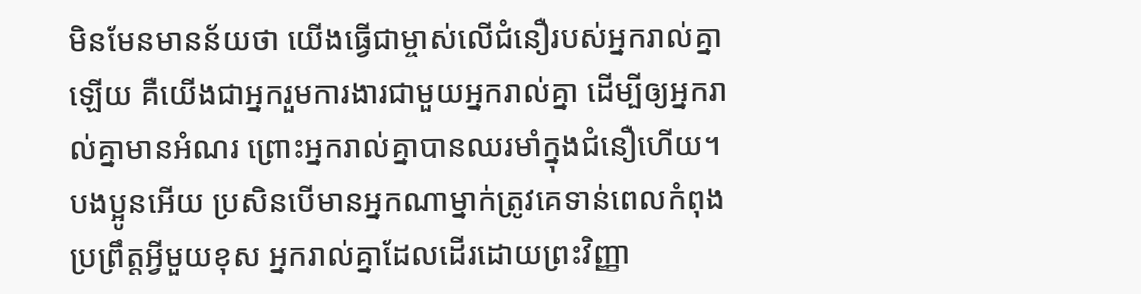មិនមែនមានន័យថា យើងធ្វើជាម្ចាស់លើជំនឿរបស់អ្នករាល់គ្នាឡើយ គឺយើងជាអ្នករួមការងារជាមួយអ្នករាល់គ្នា ដើម្បីឲ្យអ្នករាល់គ្នាមានអំណរ ព្រោះអ្នករាល់គ្នាបានឈរមាំក្នុងជំនឿហើយ។
បងប្អូនអើយ ប្រសិនបើមានអ្នកណាម្នាក់ត្រូវគេទាន់ពេលកំពុងប្រព្រឹត្តអ្វីមួយខុស អ្នករាល់គ្នាដែលដើរដោយព្រះវិញ្ញា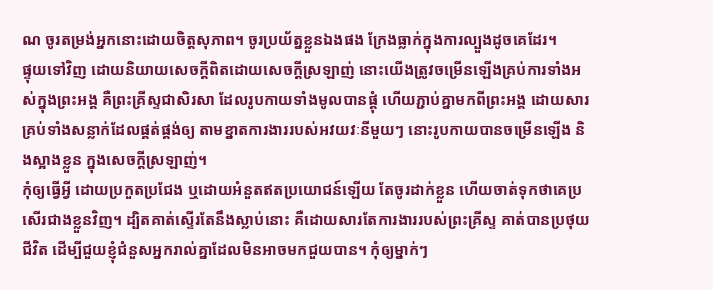ណ ចូរតម្រង់អ្នកនោះដោយចិត្តសុភាព។ ចូរប្រយ័ត្នខ្លួនឯងផង ក្រែងធ្លាក់ក្នុងការល្បួងដូចគេដែរ។
ផ្ទុយទៅវិញ ដោយនិយាយសេចក្តីពិតដោយសេចក្តីស្រឡាញ់ នោះយើងត្រូវចម្រើនឡើងគ្រប់ការទាំងអស់ក្នុងព្រះអង្គ គឺព្រះគ្រីស្ទជាសិរសា ដែលរូបកាយទាំងមូលបានផ្គុំ ហើយភ្ជាប់គ្នាមកពីព្រះអង្គ ដោយសារគ្រប់ទាំងសន្លាក់ដែលផ្គត់ផ្គង់ឲ្យ តាមខ្នាតការងាររបស់អវយវៈនីមួយៗ នោះរូបកាយបានចម្រើនឡើង និងស្អាងខ្លួន ក្នុងសេចក្តីស្រឡាញ់។
កុំឲ្យធ្វើអ្វី ដោយប្រកួតប្រជែង ឬដោយអំនួតឥតប្រយោជន៍ឡើយ តែចូរដាក់ខ្លួន ហើយចាត់ទុកថាគេប្រសើរជាងខ្លួនវិញ។ ដ្បិតគាត់ស្ទើរតែនឹងស្លាប់នោះ គឺដោយសារតែការងាររបស់ព្រះគ្រីស្ទ គាត់បានប្រថុយជីវិត ដើម្បីជួយខ្ញុំជំនួសអ្នករាល់គ្នាដែលមិនអាចមកជួយបាន។ កុំឲ្យម្នាក់ៗ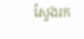ស្វែងរក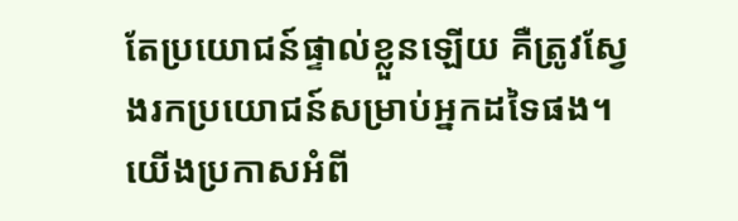តែប្រយោជន៍ផ្ទាល់ខ្លួនឡើយ គឺត្រូវស្វែងរកប្រយោជន៍សម្រាប់អ្នកដទៃផង។
យើងប្រកាសអំពី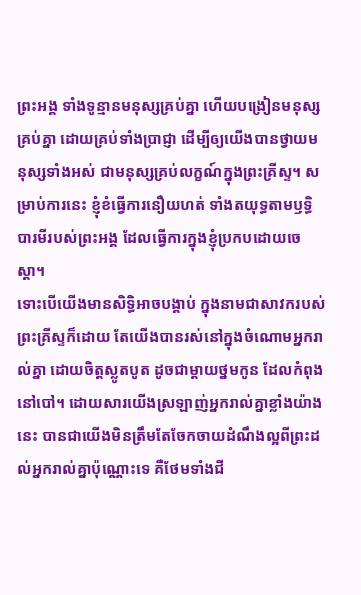ព្រះអង្គ ទាំងទូន្មានមនុស្សគ្រប់គ្នា ហើយបង្រៀនមនុស្សគ្រប់គ្នា ដោយគ្រប់ទាំងប្រាជ្ញា ដើម្បីឲ្យយើងបានថ្វាយមនុស្សទាំងអស់ ជាមនុស្សគ្រប់លក្ខណ៍ក្នុងព្រះគ្រីស្ទ។ សម្រាប់ការនេះ ខ្ញុំខំធ្វើការនឿយហត់ ទាំងតយុទ្ធតាមឫទ្ធិបារមីរបស់ព្រះអង្គ ដែលធ្វើការក្នុងខ្ញុំប្រកបដោយចេស្ដា។
ទោះបើយើងមានសិទ្ធិអាចបង្គាប់ ក្នុងនាមជាសាវករបស់ព្រះគ្រីស្ទក៏ដោយ តែយើងបានរស់នៅក្នុងចំណោមអ្នករាល់គ្នា ដោយចិត្តស្លូតបូត ដូចជាម្តាយថ្នមកូន ដែលកំពុងនៅបៅ។ ដោយសារយើងស្រឡាញ់អ្នករាល់គ្នាខ្លាំងយ៉ាងនេះ បានជាយើងមិនត្រឹមតែចែកចាយដំណឹងល្អពីព្រះដល់អ្នករាល់គ្នាប៉ុណ្ណោះទេ គឺថែមទាំងជី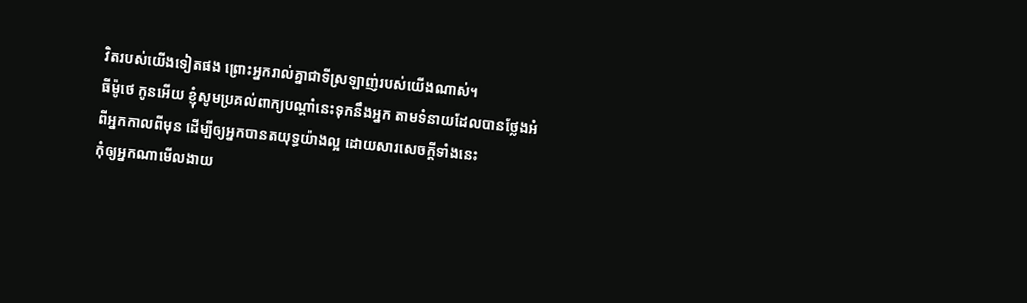វិតរបស់យើងទៀតផង ព្រោះអ្នករាល់គ្នាជាទីស្រឡាញ់របស់យើងណាស់។
ធីម៉ូថេ កូនអើយ ខ្ញុំសូមប្រគល់ពាក្យបណ្ដាំនេះទុកនឹងអ្នក តាមទំនាយដែលបានថ្លែងអំពីអ្នកកាលពីមុន ដើម្បីឲ្យអ្នកបានតយុទ្ធយ៉ាងល្អ ដោយសារសេចក្ដីទាំងនេះ
កុំឲ្យអ្នកណាមើលងាយ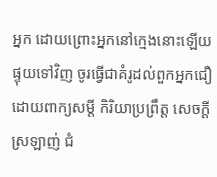អ្នក ដោយព្រោះអ្នកនៅក្មេងនោះឡើយ ផ្ទុយទៅវិញ ចូរធ្វើជាគំរូដល់ពួកអ្នកជឿ ដោយពាក្យសម្ដី កិរិយាប្រព្រឹត្ត សេចក្ដីស្រឡាញ់ ជំ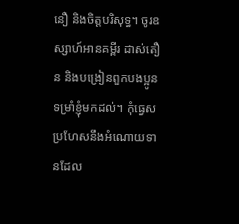នឿ និងចិត្តបរិសុទ្ធ។ ចូរឧស្សាហ៍អានគម្ពីរ ដាស់តឿន និងបង្រៀនពួកបងប្អូន ទម្រាំខ្ញុំមកដល់។ កុំធ្វេសប្រហែសនឹងអំណោយទានដែល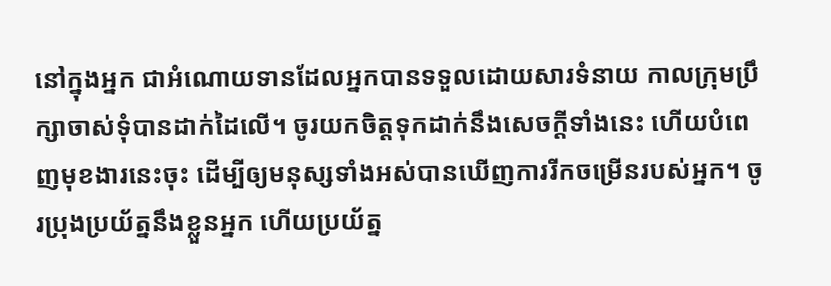នៅក្នុងអ្នក ជាអំណោយទានដែលអ្នកបានទទួលដោយសារទំនាយ កាលក្រុមប្រឹក្សាចាស់ទុំបានដាក់ដៃលើ។ ចូរយកចិត្តទុកដាក់នឹងសេចក្ដីទាំងនេះ ហើយបំពេញមុខងារនេះចុះ ដើម្បីឲ្យមនុស្សទាំងអស់បានឃើញការរីកចម្រើនរបស់អ្នក។ ចូរប្រុងប្រយ័ត្ននឹងខ្លួនអ្នក ហើយប្រយ័ត្ន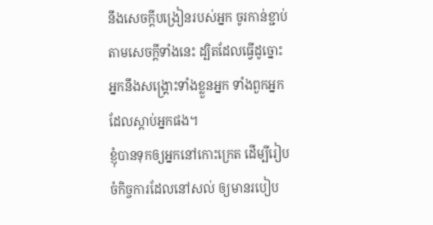នឹងសេចក្ដីបង្រៀនរបស់អ្នក ចូរកាន់ខ្ជាប់តាមសេចក្ដីទាំងនេះ ដ្បិតដែលធ្វើដូច្នោះ អ្នកនឹងសង្គ្រោះទាំងខ្លួនអ្នក ទាំងពួកអ្នកដែលស្តាប់អ្នកផង។
ខ្ញុំបានទុកឲ្យអ្នកនៅកោះក្រេត ដើម្បីរៀបចំកិច្ចការដែលនៅសល់ ឲ្យមានរបៀប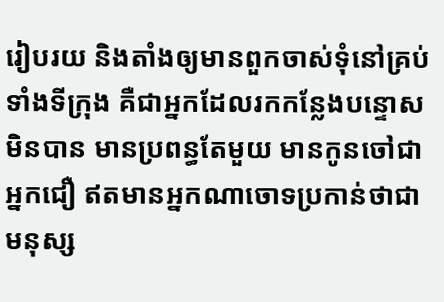រៀបរយ និងតាំងឲ្យមានពួកចាស់ទុំនៅគ្រប់ទាំងទីក្រុង គឺជាអ្នកដែលរកកន្លែងបន្ទោសមិនបាន មានប្រពន្ធតែមួយ មានកូនចៅជាអ្នកជឿ ឥតមានអ្នកណាចោទប្រកាន់ថាជាមនុស្ស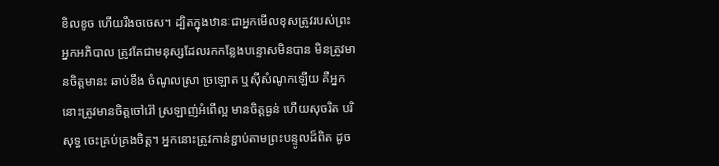ខិលខូច ហើយរឹងចចេស។ ដ្បិតក្នុងឋានៈជាអ្នកមើលខុសត្រូវរបស់ព្រះ អ្នកអភិបាល ត្រូវតែជាមនុស្សដែលរកកន្លែងបន្ទោសមិនបាន មិនត្រូវមានចិត្តមានះ ឆាប់ខឹង ចំណូលស្រា ច្រឡោត ឬស៊ីសំណូកឡើយ គឺអ្នកនោះត្រូវមានចិត្តចៅរ៉ៅ ស្រឡាញ់អំពើល្អ មានចិត្តធ្ងន់ ហើយសុចរិត បរិសុទ្ធ ចេះគ្រប់គ្រងចិត្ត។ អ្នកនោះត្រូវកាន់ខ្ជាប់តាមព្រះបន្ទូលដ៏ពិត ដូច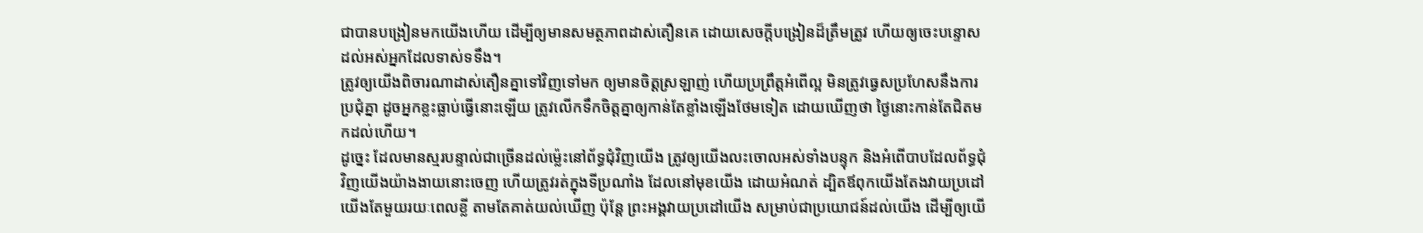ជាបានបង្រៀនមកយើងហើយ ដើម្បីឲ្យមានសមត្ថភាពដាស់តឿនគេ ដោយសេចក្ដីបង្រៀនដ៏ត្រឹមត្រូវ ហើយឲ្យចេះបន្ទោសដល់អស់អ្នកដែលទាស់ទទឹង។
ត្រូវឲ្យយើងពិចារណាដាស់តឿនគ្នាទៅវិញទៅមក ឲ្យមានចិត្តស្រឡាញ់ ហើយប្រព្រឹត្តអំពើល្អ មិនត្រូវធ្វេសប្រហែសនឹងការប្រជុំគ្នា ដូចអ្នកខ្លះធ្លាប់ធ្វើនោះឡើយ ត្រូវលើកទឹកចិត្តគ្នាឲ្យកាន់តែខ្លាំងឡើងថែមទៀត ដោយឃើញថា ថ្ងៃនោះកាន់តែជិតមកដល់ហើយ។
ដូច្នេះ ដែលមានស្មរបន្ទាល់ជាច្រើនដល់ម៉្លេះនៅព័ទ្ធជុំវិញយើង ត្រូវឲ្យយើងលះចោលអស់ទាំងបន្ទុក និងអំពើបាបដែលព័ទ្ធជុំវិញយើងយ៉ាងងាយនោះចេញ ហើយត្រូវរត់ក្នុងទីប្រណាំង ដែលនៅមុខយើង ដោយអំណត់ ដ្បិតឪពុកយើងតែងវាយប្រដៅយើងតែមួយរយៈពេលខ្លី តាមតែគាត់យល់ឃើញ ប៉ុន្តែ ព្រះអង្គវាយប្រដៅយើង សម្រាប់ជាប្រយោជន៍ដល់យើង ដើម្បីឲ្យយើ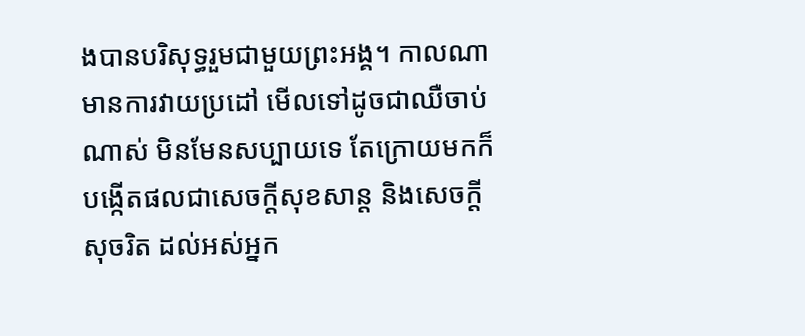ងបានបរិសុទ្ធរួមជាមួយព្រះអង្គ។ កាលណាមានការវាយប្រដៅ មើលទៅដូចជាឈឺចាប់ណាស់ មិនមែនសប្បាយទេ តែក្រោយមកក៏បង្កើតផលជាសេចក្ដីសុខសាន្ត និងសេចក្ដីសុចរិត ដល់អស់អ្នក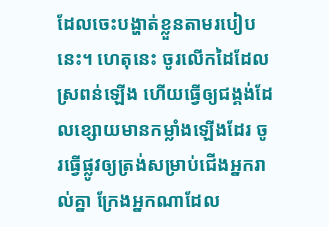ដែលចេះបង្ហាត់ខ្លួនតាមរបៀបនេះ។ ហេតុនេះ ចូរលើកដៃដែលស្រពន់ឡើង ហើយធ្វើឲ្យជង្គង់ដែលខ្សោយមានកម្លាំងឡើងដែរ ចូរធ្វើផ្លូវឲ្យត្រង់សម្រាប់ជើងអ្នករាល់គ្នា ក្រែងអ្នកណាដែល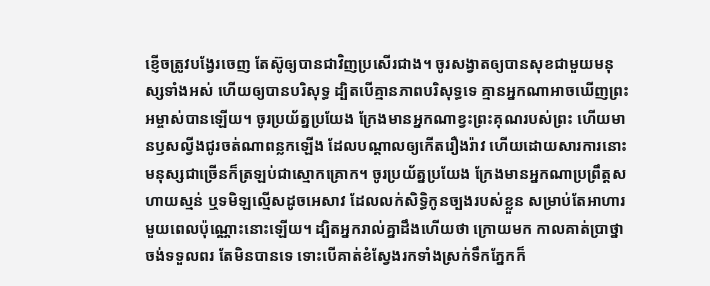ខ្ញើចត្រូវបង្វែរចេញ តែស៊ូឲ្យបានជាវិញប្រសើរជាង។ ចូរសង្វាតឲ្យបានសុខជាមួយមនុស្សទាំងអស់ ហើយឲ្យបានបរិសុទ្ធ ដ្បិតបើគ្មានភាពបរិសុទ្ធទេ គ្មានអ្នកណាអាចឃើញព្រះអម្ចាស់បានឡើយ។ ចូរប្រយ័ត្នប្រយែង ក្រែងមានអ្នកណាខ្វះព្រះគុណរបស់ព្រះ ហើយមានឫសល្វីងជូរចត់ណាពន្លកឡើង ដែលបណ្ដាលឲ្យកើតរឿងរ៉ាវ ហើយដោយសារការនោះ មនុស្សជាច្រើនក៏ត្រឡប់ជាស្មោកគ្រោក។ ចូរប្រយ័ត្នប្រយែង ក្រែងមានអ្នកណាប្រព្រឹត្តសហាយស្មន់ ឬទមិឡល្មើសដូចអេសាវ ដែលលក់សិទ្ធិកូនច្បងរបស់ខ្លួន សម្រាប់តែអាហារមួយពេលប៉ុណ្ណោះនោះឡើយ។ ដ្បិតអ្នករាល់គ្នាដឹងហើយថា ក្រោយមក កាលគាត់ប្រាថ្នាចង់ទទួលពរ តែមិនបានទេ ទោះបើគាត់ខំស្វែងរកទាំងស្រក់ទឹកភ្នែកក៏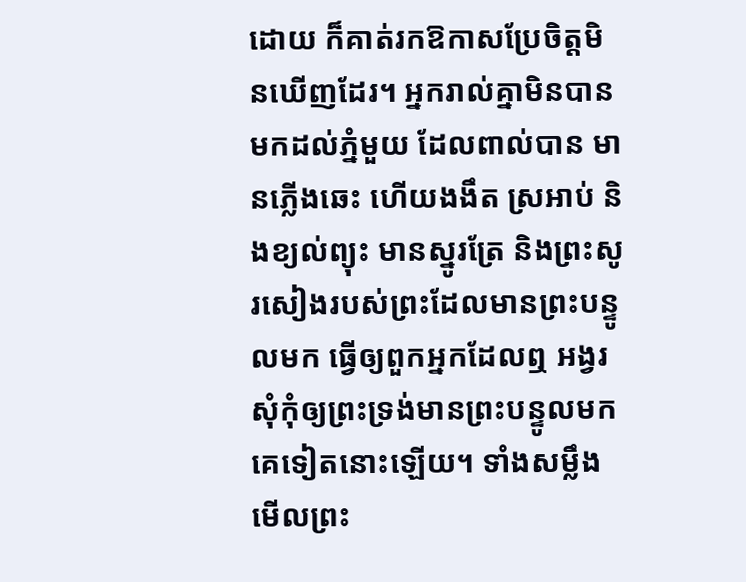ដោយ ក៏គាត់រកឱកាសប្រែចិត្តមិនឃើញដែរ។ អ្នករាល់គ្នាមិនបានមកដល់ភ្នំមួយ ដែលពាល់បាន មានភ្លើងឆេះ ហើយងងឹត ស្រអាប់ និងខ្យល់ព្យុះ មានស្នូរត្រែ និងព្រះសូរសៀងរបស់ព្រះដែលមានព្រះបន្ទូលមក ធ្វើឲ្យពួកអ្នកដែលឮ អង្វរសុំកុំឲ្យព្រះទ្រង់មានព្រះបន្ទូលមកគេទៀតនោះឡើយ។ ទាំងសម្លឹងមើលព្រះ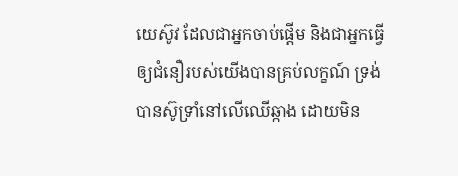យេស៊ូវ ដែលជាអ្នកចាប់ផ្តើម និងជាអ្នកធ្វើឲ្យជំនឿរបស់យើងបានគ្រប់លក្ខណ៍ ទ្រង់បានស៊ូទ្រាំនៅលើឈើឆ្កាង ដោយមិន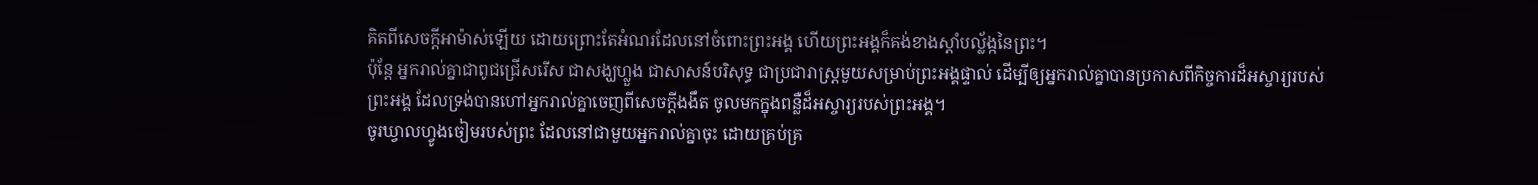គិតពីសេចក្ដីអាម៉ាស់ឡើយ ដោយព្រោះតែអំណរដែលនៅចំពោះព្រះអង្គ ហើយព្រះអង្គក៏គង់ខាងស្តាំបល្ល័ង្កនៃព្រះ។
ប៉ុន្តែ អ្នករាល់គ្នាជាពូជជ្រើសរើស ជាសង្ឃហ្លួង ជាសាសន៍បរិសុទ្ធ ជាប្រជារាស្ត្រមួយសម្រាប់ព្រះអង្គផ្ទាល់ ដើម្បីឲ្យអ្នករាល់គ្នាបានប្រកាសពីកិច្ចការដ៏អស្ចារ្យរបស់ព្រះអង្គ ដែលទ្រង់បានហៅអ្នករាល់គ្នាចេញពីសេចក្តីងងឹត ចូលមកក្នុងពន្លឺដ៏អស្ចារ្យរបស់ព្រះអង្គ។
ចូរឃ្វាលហ្វូងចៀមរបស់ព្រះ ដែលនៅជាមួយអ្នករាល់គ្នាចុះ ដោយគ្រប់គ្រ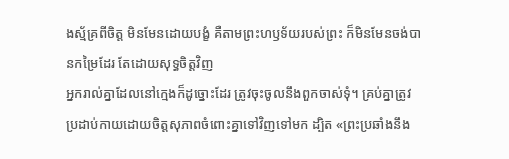ងស្ម័គ្រពីចិត្ត មិនមែនដោយបង្ខំ គឺតាមព្រះហឫទ័យរបស់ព្រះ ក៏មិនមែនចង់បានកម្រៃដែរ តែដោយសុទ្ធចិត្តវិញ
អ្នករាល់គ្នាដែលនៅក្មេងក៏ដូច្នោះដែរ ត្រូវចុះចូលនឹងពួកចាស់ទុំ។ គ្រប់គ្នាត្រូវប្រដាប់កាយដោយចិត្តសុភាពចំពោះគ្នាទៅវិញទៅមក ដ្បិត «ព្រះប្រឆាំងនឹង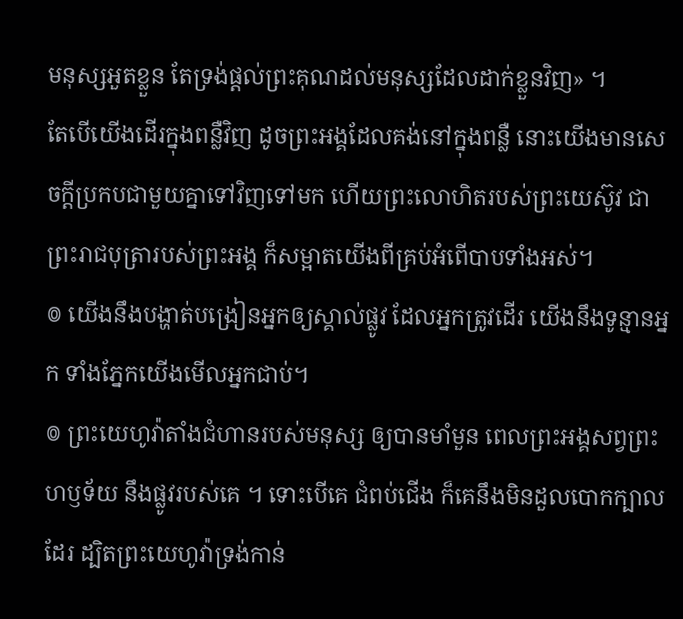មនុស្សអួតខ្លួន តែទ្រង់ផ្តល់ព្រះគុណដល់មនុស្សដែលដាក់ខ្លួនវិញ» ។
តែបើយើងដើរក្នុងពន្លឺវិញ ដូចព្រះអង្គដែលគង់នៅក្នុងពន្លឺ នោះយើងមានសេចក្ដីប្រកបជាមួយគ្នាទៅវិញទៅមក ហើយព្រះលោហិតរបស់ព្រះយេស៊ូវ ជាព្រះរាជបុត្រារបស់ព្រះអង្គ ក៏សម្អាតយើងពីគ្រប់អំពើបាបទាំងអស់។
៙ យើងនឹងបង្ហាត់បង្រៀនអ្នកឲ្យស្គាល់ផ្លូវ ដែលអ្នកត្រូវដើរ យើងនឹងទូន្មានអ្នក ទាំងភ្នែកយើងមើលអ្នកជាប់។
៙ ព្រះយេហូវ៉ាតាំងជំហានរបស់មនុស្ស ឲ្យបានមាំមួន ពេលព្រះអង្គសព្វព្រះហឫទ័យ នឹងផ្លូវរបស់គេ ។ ទោះបើគេ ជំពប់ជើង ក៏គេនឹងមិនដួលបោកក្បាលដែរ ដ្បិតព្រះយេហូវ៉ាទ្រង់កាន់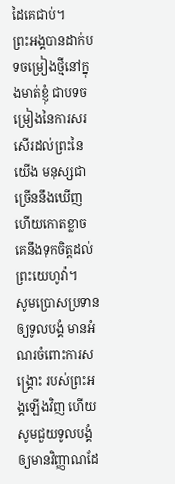ដៃគេជាប់។
ព្រះអង្គបានដាក់បទចម្រៀងថ្មីនៅក្នុងមាត់ខ្ញុំ ជាបទចម្រៀងនៃការសរសើរដល់ព្រះនៃយើង មនុស្សជាច្រើននឹងឃើញ ហើយកោតខ្លាច គេនឹងទុកចិត្តដល់ព្រះយេហូវ៉ា។
សូមប្រោសប្រទានឲ្យទូលបង្គំ មានអំណរចំពោះការសង្គ្រោះ របស់ព្រះអង្គឡើងវិញ ហើយសូមជួយទូលបង្គំ ឲ្យមានវិញ្ញាណដែ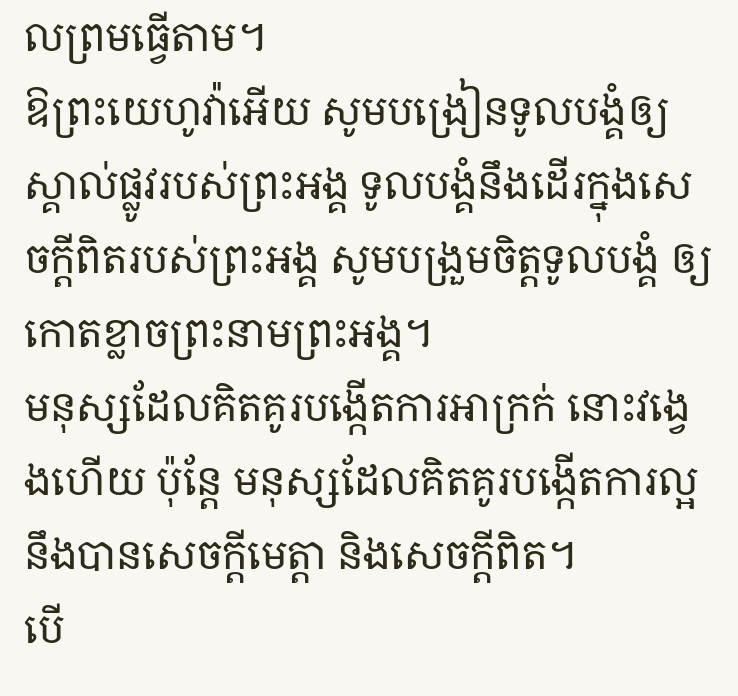លព្រមធ្វើតាម។
ឱព្រះយេហូវ៉ាអើយ សូមបង្រៀនទូលបង្គំឲ្យស្គាល់ផ្លូវរបស់ព្រះអង្គ ទូលបង្គំនឹងដើរក្នុងសេចក្ដីពិតរបស់ព្រះអង្គ សូមបង្រួមចិត្តទូលបង្គំ ឲ្យកោតខ្លាចព្រះនាមព្រះអង្គ។
មនុស្សដែលគិតគូរបង្កើតការអាក្រក់ នោះវង្វេងហើយ ប៉ុន្តែ មនុស្សដែលគិតគូរបង្កើតការល្អ នឹងបានសេចក្ដីមេត្តា និងសេចក្ដីពិត។
បើ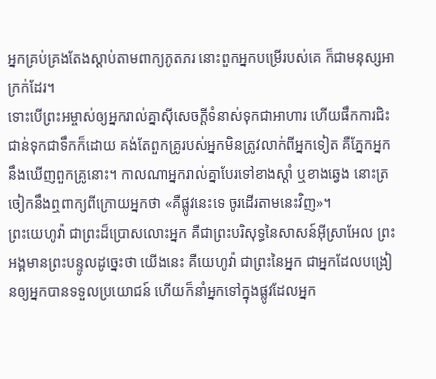អ្នកគ្រប់គ្រងតែងស្តាប់តាមពាក្យភូតភរ នោះពួកអ្នកបម្រើរបស់គេ ក៏ជាមនុស្សអាក្រក់ដែរ។
ទោះបើព្រះអម្ចាស់ឲ្យអ្នករាល់គ្នាស៊ីសេចក្ដីទំនាស់ទុកជាអាហារ ហើយផឹកការជិះជាន់ទុកជាទឹកក៏ដោយ គង់តែពួកគ្រូរបស់អ្នកមិនត្រូវលាក់ពីអ្នកទៀត គឺភ្នែកអ្នកនឹងឃើញពួកគ្រូនោះ។ កាលណាអ្នករាល់គ្នាបែរទៅខាងស្តាំ ឬខាងឆ្វេង នោះត្រចៀកនឹងឮពាក្យពីក្រោយអ្នកថា «គឺផ្លូវនេះទេ ចូរដើរតាមនេះវិញ»។
ព្រះយេហូវ៉ា ជាព្រះដ៏ប្រោសលោះអ្នក គឺជាព្រះបរិសុទ្ធនៃសាសន៍អ៊ីស្រាអែល ព្រះអង្គមានព្រះបន្ទូលដូច្នេះថា យើងនេះ គឺយេហូវ៉ា ជាព្រះនៃអ្នក ជាអ្នកដែលបង្រៀនឲ្យអ្នកបានទទួលប្រយោជន៍ ហើយក៏នាំអ្នកទៅក្នុងផ្លូវដែលអ្នក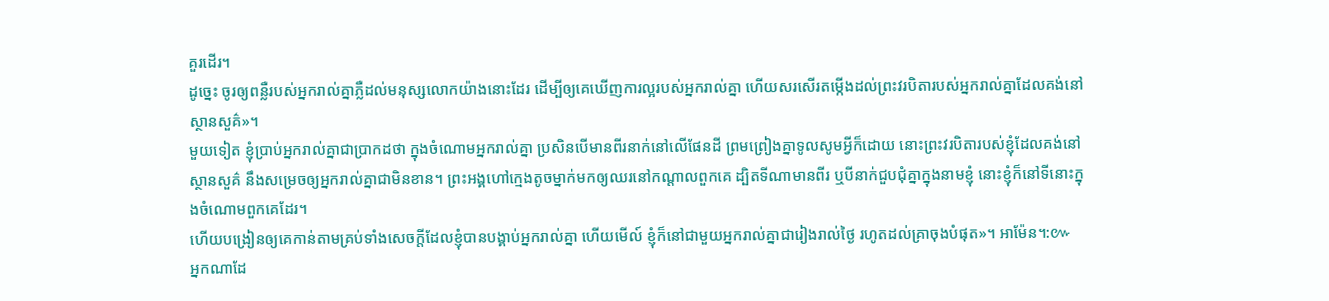គួរដើរ។
ដូច្នេះ ចូរឲ្យពន្លឺរបស់អ្នករាល់គ្នាភ្លឺដល់មនុស្សលោកយ៉ាងនោះដែរ ដើម្បីឲ្យគេឃើញការល្អរបស់អ្នករាល់គ្នា ហើយសរសើរតម្កើងដល់ព្រះវរបិតារបស់អ្នករាល់គ្នាដែលគង់នៅស្ថានសួគ៌»។
មួយទៀត ខ្ញុំប្រាប់អ្នករាល់គ្នាជាប្រាកដថា ក្នុងចំណោមអ្នករាល់គ្នា ប្រសិនបើមានពីរនាក់នៅលើផែនដី ព្រមព្រៀងគ្នាទូលសូមអ្វីក៏ដោយ នោះព្រះវរបិតារបស់ខ្ញុំដែលគង់នៅស្ថានសួគ៌ នឹងសម្រេចឲ្យអ្នករាល់គ្នាជាមិនខាន។ ព្រះអង្គហៅក្មេងតូចម្នាក់មកឲ្យឈរនៅកណ្តាលពួកគេ ដ្បិតទីណាមានពីរ ឬបីនាក់ជួបជុំគ្នាក្នុងនាមខ្ញុំ នោះខ្ញុំក៏នៅទីនោះក្នុងចំណោមពួកគេដែរ។
ហើយបង្រៀនឲ្យគេកាន់តាមគ្រប់ទាំងសេចក្តីដែលខ្ញុំបានបង្គាប់អ្នករាល់គ្នា ហើយមើល៍ ខ្ញុំក៏នៅជាមួយអ្នករាល់គ្នាជារៀងរាល់ថ្ងៃ រហូតដល់គ្រាចុងបំផុត»។ អាម៉ែន។:៚
អ្នកណាដែ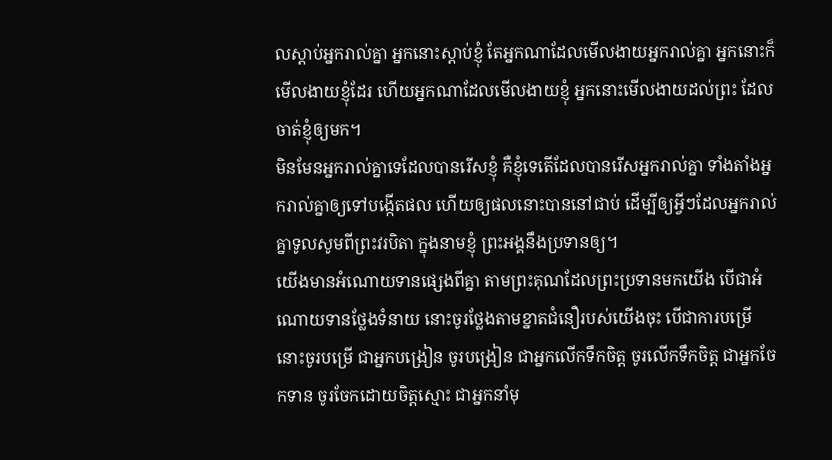លស្តាប់អ្នករាល់គ្នា អ្នកនោះស្តាប់ខ្ញុំ តែអ្នកណាដែលមើលងាយអ្នករាល់គ្នា អ្នកនោះក៏មើលងាយខ្ញុំដែរ ហើយអ្នកណាដែលមើលងាយខ្ញុំ អ្នកនោះមើលងាយដល់ព្រះ ដែលចាត់ខ្ញុំឲ្យមក។
មិនមែនអ្នករាល់គ្នាទេដែលបានរើសខ្ញុំ គឺខ្ញុំទេតើដែលបានរើសអ្នករាល់គ្នា ទាំងតាំងអ្នករាល់គ្នាឲ្យទៅបង្កើតផល ហើយឲ្យផលនោះបាននៅជាប់ ដើម្បីឲ្យអ្វីៗដែលអ្នករាល់គ្នាទូលសូមពីព្រះវរបិតា ក្នុងនាមខ្ញុំ ព្រះអង្គនឹងប្រទានឲ្យ។
យើងមានអំណោយទានផ្សេងពីគ្នា តាមព្រះគុណដែលព្រះប្រទានមកយើង បើជាអំណោយទានថ្លែងទំនាយ នោះចូរថ្លែងតាមខ្នាតជំនឿរបស់យើងចុះ បើជាការបម្រើ នោះចូរបម្រើ ជាអ្នកបង្រៀន ចូរបង្រៀន ជាអ្នកលើកទឹកចិត្ត ចូរលើកទឹកចិត្ត ជាអ្នកចែកទាន ចូរចែកដោយចិត្តស្មោះ ជាអ្នកនាំមុ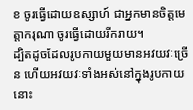ខ ចូរធ្វើដោយឧស្សាហ៍ ជាអ្នកមានចិត្តមេត្តាករុណា ចូរធ្វើដោយរីករាយ។
ដ្បិតដូចដែលរូបកាយមួយមានអវយវៈច្រើន ហើយអវយវៈទាំងអស់នៅក្នុងរូបកាយនោះ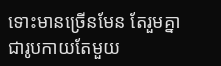ទោះមានច្រើនមែន តែរួមគ្នាជារូបកាយតែមួយ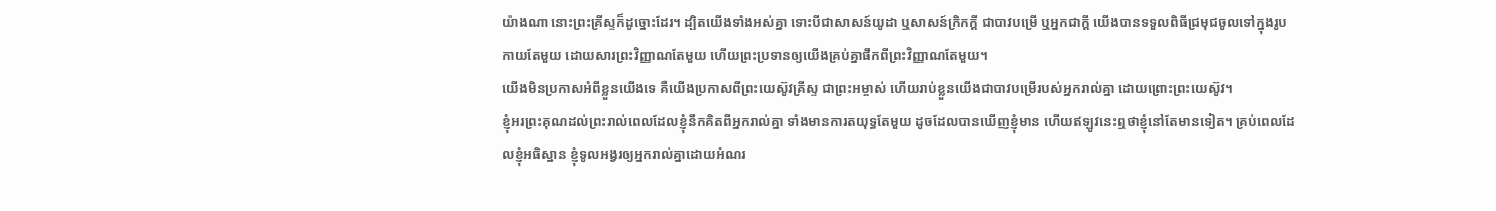យ៉ាងណា នោះព្រះគ្រីស្ទក៏ដូច្នោះដែរ។ ដ្បិតយើងទាំងអស់គ្នា ទោះបីជាសាសន៍យូដា ឬសាសន៍ក្រិកក្ដី ជាបាវបម្រើ ឬអ្នកជាក្តី យើងបានទទួលពិធីជ្រមុជចូលទៅក្នុងរូបកាយតែមួយ ដោយសារព្រះវិញ្ញាណតែមួយ ហើយព្រះប្រទានឲ្យយើងគ្រប់គ្នាផឹកពីព្រះវិញ្ញាណតែមួយ។
យើងមិនប្រកាសអំពីខ្លួនយើងទេ គឺយើងប្រកាសពីព្រះយេស៊ូវគ្រីស្ទ ជាព្រះអម្ចាស់ ហើយរាប់ខ្លួនយើងជាបាវបម្រើរបស់អ្នករាល់គ្នា ដោយព្រោះព្រះយេស៊ូវ។
ខ្ញុំអរព្រះគុណដល់ព្រះរាល់ពេលដែលខ្ញុំនឹកគិតពីអ្នករាល់គ្នា ទាំងមានការតយុទ្ធតែមួយ ដូចដែលបានឃើញខ្ញុំមាន ហើយឥឡូវនេះឮថាខ្ញុំនៅតែមានទៀត។ គ្រប់ពេលដែលខ្ញុំអធិស្ឋាន ខ្ញុំទូលអង្វរឲ្យអ្នករាល់គ្នាដោយអំណរ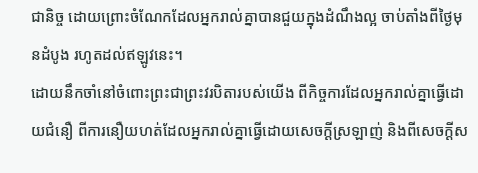ជានិច្ច ដោយព្រោះចំណែកដែលអ្នករាល់គ្នាបានជួយក្នុងដំណឹងល្អ ចាប់តាំងពីថ្ងៃមុនដំបូង រហូតដល់ឥឡូវនេះ។
ដោយនឹកចាំនៅចំពោះព្រះជាព្រះវរបិតារបស់យើង ពីកិច្ចការដែលអ្នករាល់គ្នាធ្វើដោយជំនឿ ពីការនឿយហត់ដែលអ្នករាល់គ្នាធ្វើដោយសេចក្ដីស្រឡាញ់ និងពីសេចក្ដីស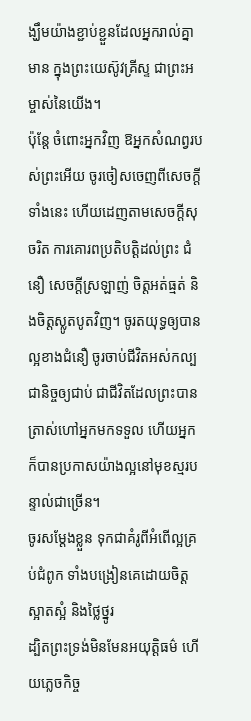ង្ឃឹមយ៉ាងខ្ជាប់ខ្ជួនដែលអ្នករាល់គ្នាមាន ក្នុងព្រះយេស៊ូវគ្រីស្ទ ជាព្រះអម្ចាស់នៃយើង។
ប៉ុន្តែ ចំពោះអ្នកវិញ ឱអ្នកសំណព្វរបស់ព្រះអើយ ចូរចៀសចេញពីសេចក្ដីទាំងនេះ ហើយដេញតាមសេចក្ដីសុចរិត ការគោរពប្រតិបត្តិដល់ព្រះ ជំនឿ សេចក្ដីស្រឡាញ់ ចិត្តអត់ធ្មត់ និងចិត្តស្លូតបូតវិញ។ ចូរតយុទ្ធឲ្យបានល្អខាងជំនឿ ចូរចាប់ជីវិតអស់កល្បជានិច្ចឲ្យជាប់ ជាជីវិតដែលព្រះបានត្រាស់ហៅអ្នកមកទទួល ហើយអ្នកក៏បានប្រកាសយ៉ាងល្អនៅមុខស្មរបន្ទាល់ជាច្រើន។
ចូរសម្តែងខ្លួន ទុកជាគំរូពីអំពើល្អគ្រប់ជំពូក ទាំងបង្រៀនគេដោយចិត្តស្អាតស្អំ និងថ្លៃថ្នូរ
ដ្បិតព្រះទ្រង់មិនមែនអយុត្តិធម៌ ហើយភ្លេចកិច្ច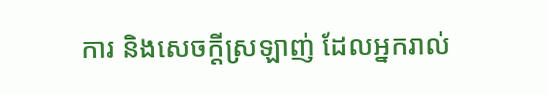ការ និងសេចក្តីស្រឡាញ់ ដែលអ្នករាល់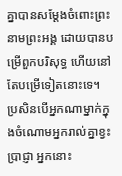គ្នាបានសម្ដែងចំពោះព្រះនាមព្រះអង្គ ដោយបានបម្រើពួកបរិសុទ្ធ ហើយនៅតែបម្រើទៀតនោះទេ។
ប្រសិនបើអ្នកណាម្នាក់ក្នុងចំណោមអ្នករាល់គ្នាខ្វះប្រាជ្ញា អ្នកនោះ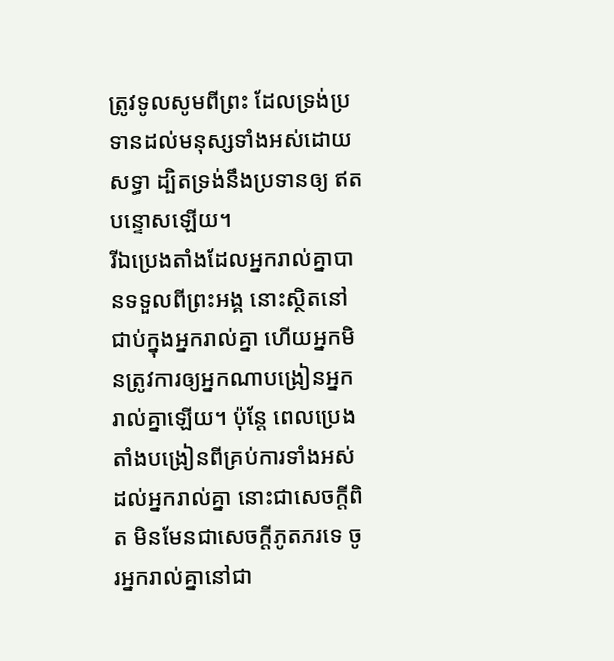ត្រូវទូលសូមពីព្រះ ដែលទ្រង់ប្រទានដល់មនុស្សទាំងអស់ដោយសទ្ធា ដ្បិតទ្រង់នឹងប្រទានឲ្យ ឥតបន្ទោសឡើយ។
រីឯប្រេងតាំងដែលអ្នករាល់គ្នាបានទទួលពីព្រះអង្គ នោះស្ថិតនៅជាប់ក្នុងអ្នករាល់គ្នា ហើយអ្នកមិនត្រូវការឲ្យអ្នកណាបង្រៀនអ្នករាល់គ្នាឡើយ។ ប៉ុន្តែ ពេលប្រេងតាំងបង្រៀនពីគ្រប់ការទាំងអស់ដល់អ្នករាល់គ្នា នោះជាសេចក្ដីពិត មិនមែនជាសេចក្ដីភូតភរទេ ចូរអ្នករាល់គ្នានៅជា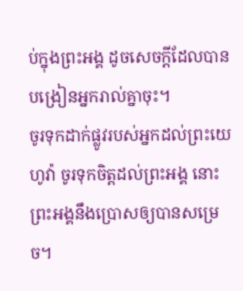ប់ក្នុងព្រះអង្គ ដូចសេចក្ដីដែលបានបង្រៀនអ្នករាល់គ្នាចុះ។
ចូរទុកដាក់ផ្លូវរបស់អ្នកដល់ព្រះយេហូវ៉ា ចូរទុកចិត្តដល់ព្រះអង្គ នោះព្រះអង្គនឹងប្រោសឲ្យបានសម្រេច។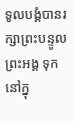ទូលបង្គំបានរក្សាព្រះបន្ទូលព្រះអង្គ ទុកនៅក្នុ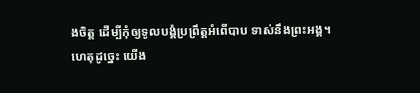ងចិត្ត ដើម្បីកុំឲ្យទូលបង្គំប្រព្រឹត្តអំពើបាប ទាស់នឹងព្រះអង្គ។
ហេតុដូច្នេះ យើង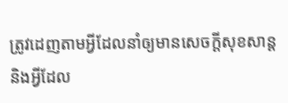ត្រូវដេញតាមអ្វីដែលនាំឲ្យមានសេចក្ដីសុខសាន្ត និងអ្វីដែល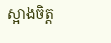ស្អាងចិត្ត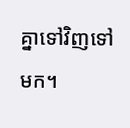គ្នាទៅវិញទៅមក។